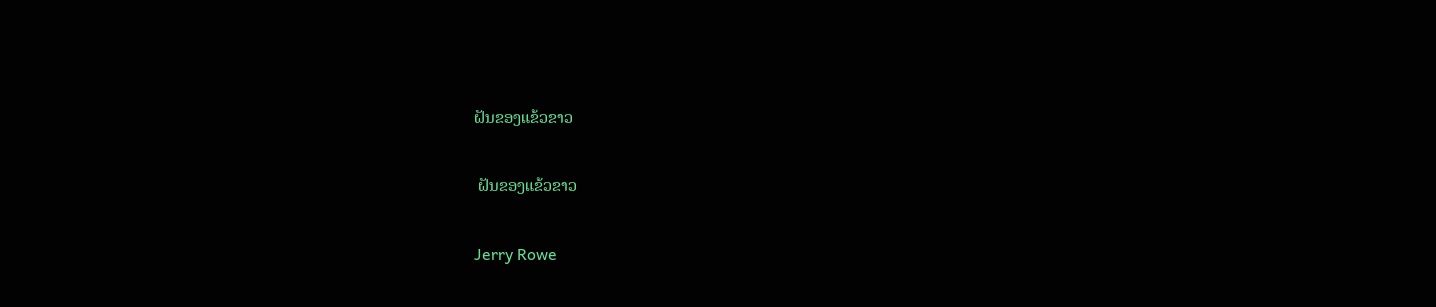ຝັນຂອງແຂ້ວຂາວ

 ຝັນຂອງແຂ້ວຂາວ

Jerry Rowe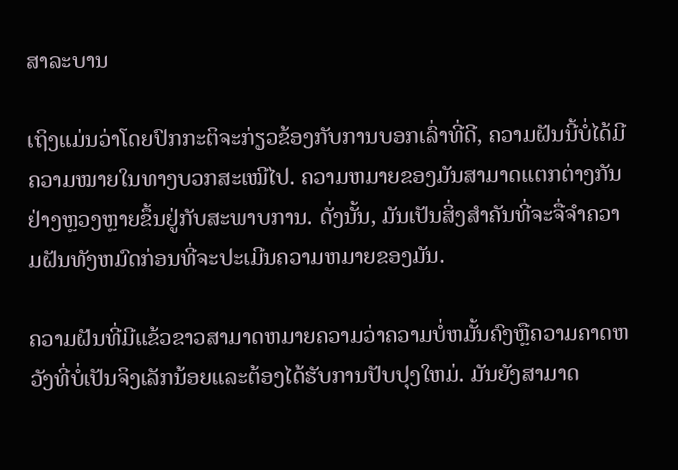ສາລະບານ

ເຖິງແມ່ນວ່າໂດຍປົກກະຕິຈະກ່ຽວຂ້ອງກັບການບອກເລົ່າທີ່ດີ, ຄວາມຝັນນີ້ບໍ່ໄດ້ມີຄວາມໝາຍໃນທາງບວກສະເໝີໄປ. ຄວາມຫມາຍຂອງມັນສາມາດແຕກຕ່າງກັນຢ່າງຫຼວງຫຼາຍຂຶ້ນຢູ່ກັບສະພາບການ. ດັ່ງນັ້ນ, ມັນເປັນສິ່ງສໍາຄັນທີ່ຈະຈື່ຈໍາຄວາມຝັນທັງຫມົດກ່ອນທີ່ຈະປະເມີນຄວາມຫມາຍຂອງມັນ.

ຄວາມຝັນທີ່ມີແຂ້ວຂາວສາມາດຫມາຍຄວາມວ່າຄວາມບໍ່ຫມັ້ນຄົງຫຼືຄວາມຄາດຫວັງທີ່ບໍ່ເປັນຈິງເລັກນ້ອຍແລະຕ້ອງໄດ້ຮັບການປັບປຸງໃຫມ່. ມັນຍັງສາມາດ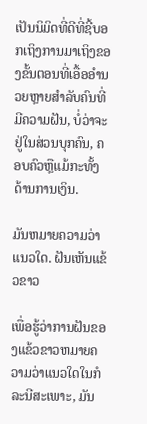ເປັນນິມິດທີ່ດີທີ່ຊີ້ບອກເຖິງການມາເຖິງຂອງຂັ້ນຕອນທີ່ເອື້ອອໍານວຍຫຼາຍສໍາລັບຄົນທີ່ມີຄວາມຝັນ, ບໍ່ວ່າຈະຢູ່ໃນສ່ວນບຸກຄົນ, ຄອບຄົວຫຼືແມ້ກະທັ້ງດ້ານການເງິນ.

ມັນຫມາຍຄວາມວ່າແນວໃດ. ຝັນເຫັນແຂ້ວຂາວ

ເພື່ອຮູ້ວ່າການຝັນຂອງແຂ້ວຂາວຫມາຍຄວາມວ່າແນວໃດໃນກໍລະນີສະເພາະ, ມັນ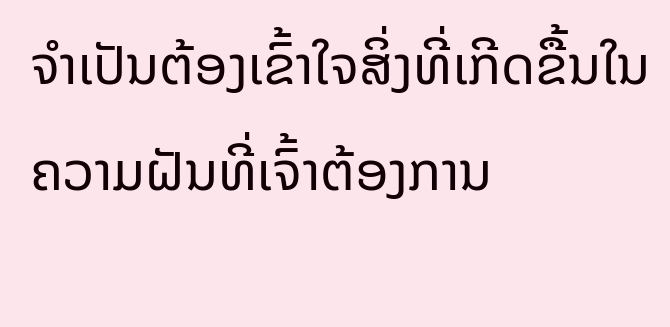ຈໍາເປັນຕ້ອງເຂົ້າໃຈສິ່ງທີ່ເກີດຂື້ນໃນຄວາມຝັນທີ່ເຈົ້າຕ້ອງການ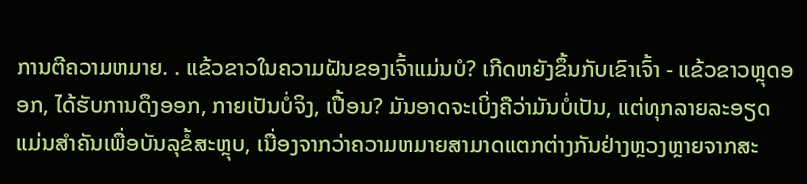ການຕີຄວາມຫມາຍ. . ແຂ້ວຂາວໃນຄວາມຝັນຂອງເຈົ້າແມ່ນບໍ? ເກີດຫຍັງຂຶ້ນກັບເຂົາເຈົ້າ - ແຂ້ວຂາວຫຼຸດອອກ, ໄດ້ຮັບການດຶງອອກ, ກາຍເປັນບໍ່ຈິງ, ເປື້ອນ? ມັນອາດຈະເບິ່ງຄືວ່າມັນບໍ່ເປັນ, ແຕ່ທຸກລາຍລະອຽດແມ່ນສໍາຄັນເພື່ອບັນລຸຂໍ້ສະຫຼຸບ, ເນື່ອງຈາກວ່າຄວາມຫມາຍສາມາດແຕກຕ່າງກັນຢ່າງຫຼວງຫຼາຍຈາກສະ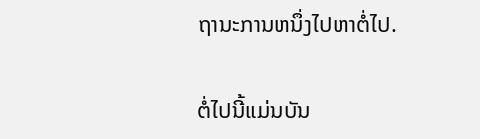ຖານະການຫນຶ່ງໄປຫາຕໍ່ໄປ.

ຕໍ່ໄປນີ້ແມ່ນບັນ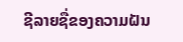ຊີລາຍຊື່ຂອງຄວາມຝັນ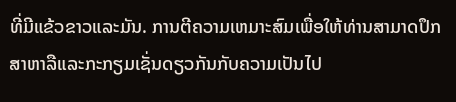ທີ່ມີແຂ້ວຂາວແລະມັນ. ການຕີຄວາມເຫມາະສົມເພື່ອໃຫ້ທ່ານສາມາດປຶກສາຫາລືແລະກະກຽມເຊັ່ນດຽວກັນກັບຄວາມເປັນໄປ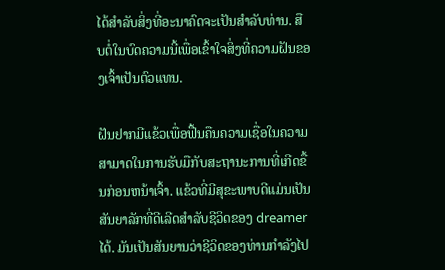ໄດ້ສໍາລັບສິ່ງທີ່ອະນາຄົດຈະເປັນສໍາລັບທ່ານ. ສືບຕໍ່ໃນບົດຄວາມນີ້ເພື່ອເຂົ້າໃຈສິ່ງທີ່ຄວາມຝັນຂອງເຈົ້າເປັນຕົວແທນ.

ຝັນຢາກມີແຂ້ວເພື່ອຟື້ນຄືນຄວາມເຊື່ອໃນຄວາມສາມາດໃນການຮັບມືກັບສະຖານະການທີ່ເກີດຂື້ນກ່ອນຫນ້າເຈົ້າ. ແຂ້ວທີ່ມີສຸຂະພາບດີແມ່ນເປັນສັນຍາລັກທີ່ດີເລີດສໍາລັບຊີວິດຂອງ dreamer ໄດ້. ມັນເປັນສັນຍານວ່າຊີວິດຂອງທ່ານກໍາລັງໄປ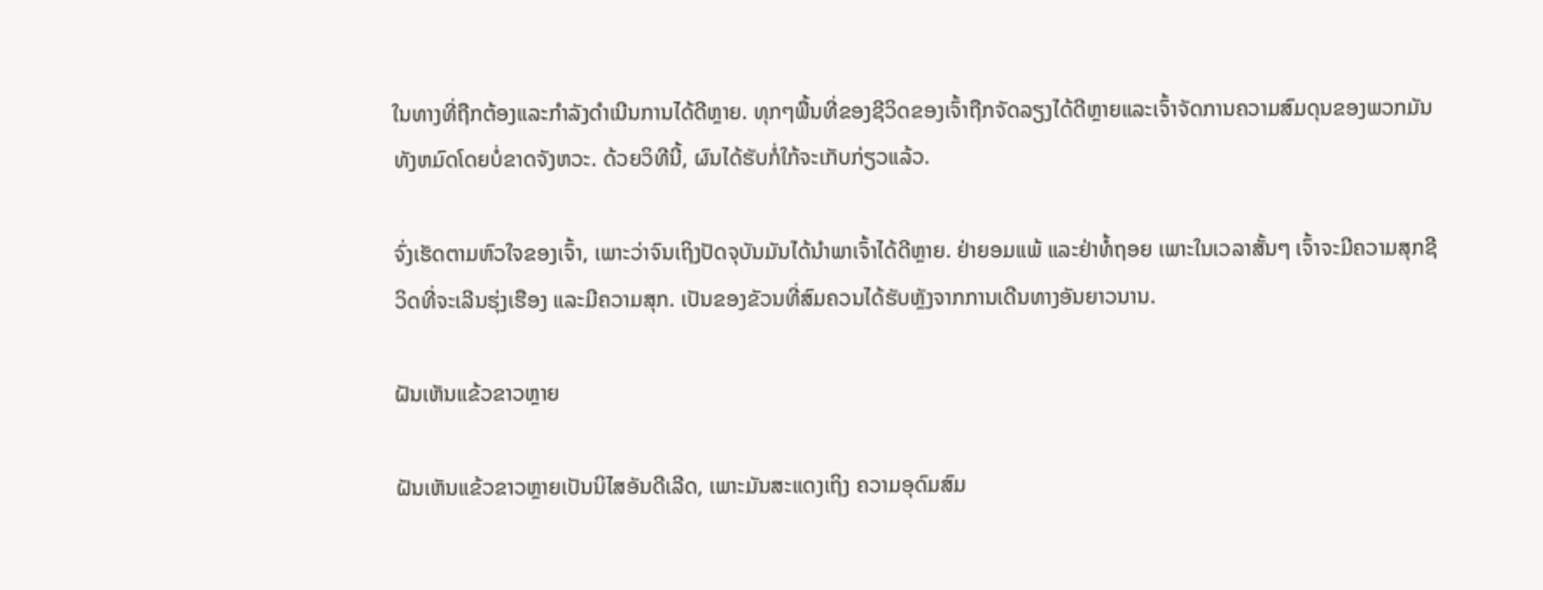ໃນທາງທີ່ຖືກຕ້ອງແລະກໍາລັງດໍາເນີນການໄດ້ດີຫຼາຍ. ທຸກໆພື້ນທີ່ຂອງຊີວິດຂອງເຈົ້າຖືກຈັດລຽງໄດ້ດີຫຼາຍແລະເຈົ້າຈັດການຄວາມສົມດຸນຂອງພວກມັນທັງຫມົດໂດຍບໍ່ຂາດຈັງຫວະ. ດ້ວຍວິທີນີ້, ຜົນໄດ້ຮັບກໍ່ໃກ້ຈະເກັບກ່ຽວແລ້ວ.

ຈົ່ງເຮັດຕາມຫົວໃຈຂອງເຈົ້າ, ເພາະວ່າຈົນເຖິງປັດຈຸບັນມັນໄດ້ນໍາພາເຈົ້າໄດ້ດີຫຼາຍ. ຢ່າຍອມແພ້ ແລະຢ່າທໍ້ຖອຍ ເພາະໃນເວລາສັ້ນໆ ເຈົ້າຈະມີຄວາມສຸກຊີວິດທີ່ຈະເລີນຮຸ່ງເຮືອງ ແລະມີຄວາມສຸກ. ເປັນຂອງຂັວນທີ່ສົມຄວນໄດ້ຮັບຫຼັງຈາກການເດີນທາງອັນຍາວນານ.

ຝັນເຫັນແຂ້ວຂາວຫຼາຍ

ຝັນເຫັນແຂ້ວຂາວຫຼາຍເປັນນິໄສອັນດີເລີດ, ເພາະມັນສະແດງເຖິງ ຄວາມອຸດົມສົມ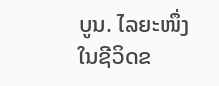ບູນ. ໄລຍະໜຶ່ງໃນຊີວິດຂ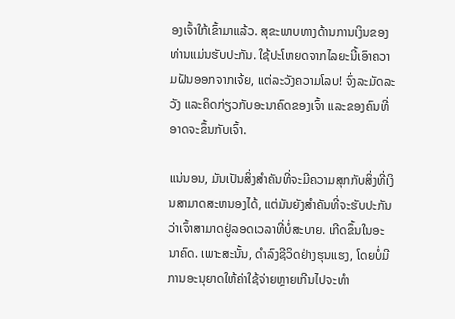ອງເຈົ້າໃກ້ເຂົ້າມາແລ້ວ. ສຸຂະພາບທາງດ້ານການເງິນຂອງທ່ານແມ່ນຮັບປະກັນ. ໃຊ້ປະໂຫຍດຈາກໄລຍະນີ້ເອົາຄວາມຝັນອອກຈາກເຈ້ຍ, ແຕ່ລະວັງຄວາມໂລບ! ຈົ່ງລະມັດລະວັງ ແລະຄິດກ່ຽວກັບອະນາຄົດຂອງເຈົ້າ ແລະຂອງຄົນທີ່ອາດຈະຂຶ້ນກັບເຈົ້າ.

ແນ່ນອນ, ມັນເປັນສິ່ງສໍາຄັນທີ່ຈະມີຄວາມສຸກກັບສິ່ງທີ່ເງິນສາມາດສະຫນອງໄດ້, ແຕ່ມັນຍັງສໍາຄັນທີ່ຈະຮັບປະກັນວ່າເຈົ້າສາມາດຢູ່ລອດເວລາທີ່ບໍ່ສະບາຍ. ເກີດຂຶ້ນໃນອະນາຄົດ. ເພາະສະນັ້ນ, ດໍາລົງຊີວິດຢ່າງຮຸນແຮງ, ໂດຍບໍ່ມີການອະນຸຍາດໃຫ້ຄ່າໃຊ້ຈ່າຍຫຼາຍເກີນໄປຈະທໍາ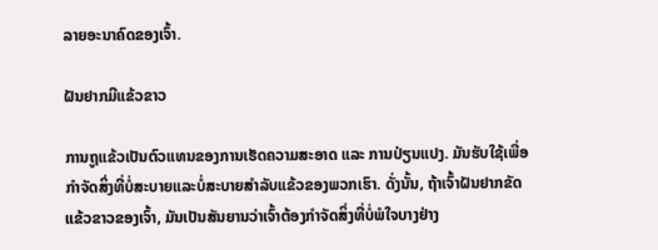ລາຍອະນາຄົດຂອງເຈົ້າ.

ຝັນຢາກມີແຂ້ວຂາວ

ການຖູແຂ້ວເປັນຕົວແທນຂອງການເຮັດຄວາມສະອາດ ແລະ ການປ່ຽນແປງ. ມັນຮັບໃຊ້ເພື່ອກໍາຈັດສິ່ງທີ່ບໍ່ສະບາຍແລະບໍ່ສະບາຍສໍາລັບແຂ້ວຂອງພວກເຮົາ. ດັ່ງນັ້ນ, ຖ້າເຈົ້າຝັນຢາກຂັດແຂ້ວຂາວຂອງເຈົ້າ, ມັນເປັນສັນຍານວ່າເຈົ້າຕ້ອງກໍາຈັດສິ່ງທີ່ບໍ່ພໍໃຈບາງຢ່າງ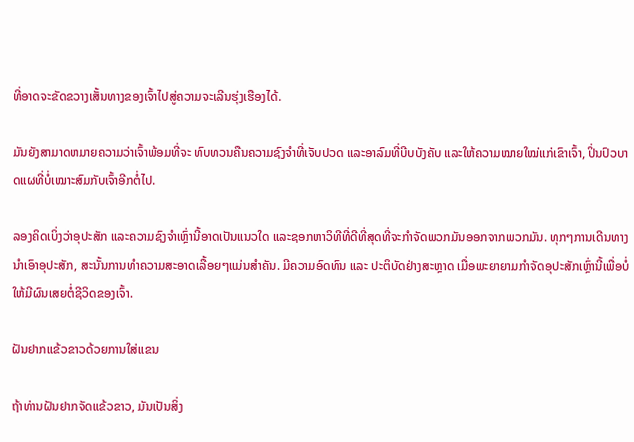ທີ່ອາດຈະຂັດຂວາງເສັ້ນທາງຂອງເຈົ້າໄປສູ່ຄວາມຈະເລີນຮຸ່ງເຮືອງໄດ້.

ມັນຍັງສາມາດຫມາຍຄວາມວ່າເຈົ້າພ້ອມທີ່ຈະ ທົບທວນຄືນຄວາມຊົງຈຳທີ່ເຈັບປວດ ແລະອາລົມທີ່ບີບບັງຄັບ ແລະໃຫ້ຄວາມໝາຍໃໝ່ແກ່ເຂົາເຈົ້າ, ປິ່ນປົວບາດແຜທີ່ບໍ່ເໝາະສົມກັບເຈົ້າອີກຕໍ່ໄປ.

ລອງຄິດເບິ່ງວ່າອຸປະສັກ ແລະຄວາມຊົງຈຳເຫຼົ່ານີ້ອາດເປັນແນວໃດ ແລະຊອກຫາວິທີທີ່ດີທີ່ສຸດທີ່ຈະກໍາຈັດພວກມັນອອກຈາກພວກມັນ. ທຸກໆການເດີນທາງນໍາເອົາອຸປະສັກ, ສະນັ້ນການທໍາຄວາມສະອາດເລື້ອຍໆແມ່ນສໍາຄັນ. ມີຄວາມອົດທົນ ແລະ ປະຕິບັດຢ່າງສະຫຼາດ ເມື່ອພະຍາຍາມກຳຈັດອຸປະສັກເຫຼົ່ານີ້ເພື່ອບໍ່ໃຫ້ມີຜົນເສຍຕໍ່ຊີວິດຂອງເຈົ້າ.

ຝັນຢາກແຂ້ວຂາວດ້ວຍການໃສ່ແຂນ

ຖ້າທ່ານຝັນຢາກຈັດແຂ້ວຂາວ, ມັນເປັນສິ່ງ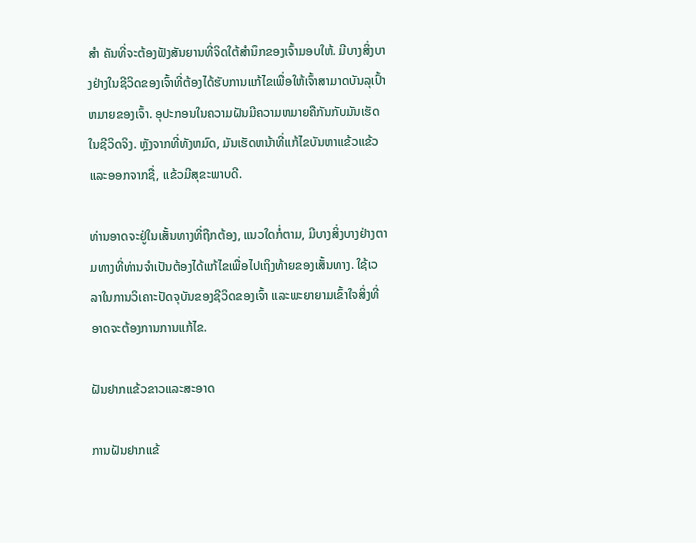ສຳ ຄັນທີ່ຈະຕ້ອງຟັງສັນຍານທີ່ຈິດໃຕ້ສຳນຶກຂອງເຈົ້າມອບໃຫ້. ມີບາງສິ່ງບາງຢ່າງໃນຊີວິດຂອງເຈົ້າທີ່ຕ້ອງໄດ້ຮັບການແກ້ໄຂເພື່ອໃຫ້ເຈົ້າສາມາດບັນລຸເປົ້າຫມາຍຂອງເຈົ້າ. ອຸປະກອນໃນຄວາມຝັນມີຄວາມຫມາຍຄືກັນກັບມັນເຮັດໃນຊີວິດຈິງ. ຫຼັງຈາກທີ່ທັງຫມົດ, ມັນເຮັດຫນ້າທີ່ແກ້ໄຂບັນຫາແຂ້ວແຂ້ວແລະອອກຈາກຊື່, ແຂ້ວມີສຸຂະພາບດີ.

ທ່ານອາດຈະຢູ່ໃນເສັ້ນທາງທີ່ຖືກຕ້ອງ, ແນວໃດກໍ່ຕາມ, ມີບາງສິ່ງບາງຢ່າງຕາມທາງທີ່ທ່ານຈໍາເປັນຕ້ອງໄດ້ແກ້ໄຂເພື່ອໄປເຖິງທ້າຍຂອງເສັ້ນທາງ. ໃຊ້ເວລາໃນການວິເຄາະປັດຈຸບັນຂອງຊີວິດຂອງເຈົ້າ ແລະພະຍາຍາມເຂົ້າໃຈສິ່ງທີ່ອາດຈະຕ້ອງການການແກ້ໄຂ.

ຝັນຢາກແຂ້ວຂາວແລະສະອາດ

ການຝັນຢາກແຂ້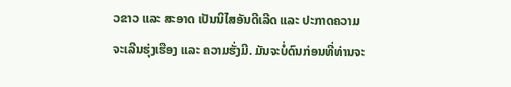ວຂາວ ແລະ ສະອາດ ເປັນນິໄສອັນດີເລີດ ແລະ ປະກາດຄວາມຈະເລີນຮຸ່ງເຮືອງ ແລະ ຄວາມຮັ່ງມີ. ມັນຈະບໍ່ດົນກ່ອນທີ່ທ່ານຈະ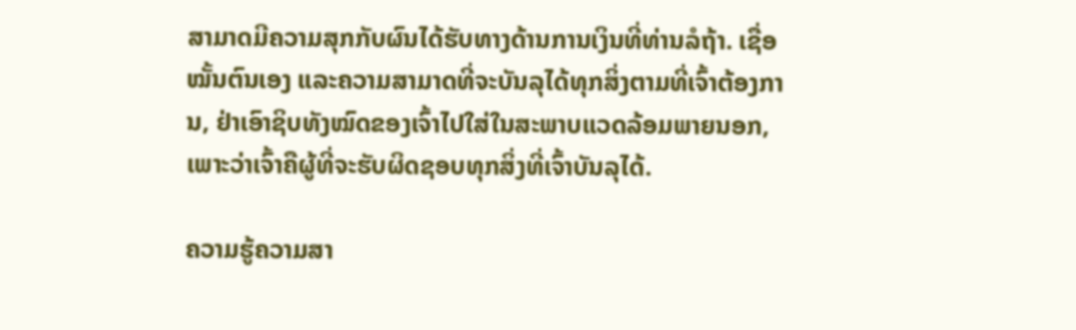ສາມາດມີຄວາມສຸກກັບຜົນໄດ້ຮັບທາງດ້ານການເງິນທີ່ທ່ານລໍຖ້າ. ເຊື່ອໝັ້ນຕົນເອງ ແລະຄວາມສາມາດທີ່ຈະບັນລຸໄດ້ທຸກສິ່ງຕາມທີ່ເຈົ້າຕ້ອງການ, ຢ່າເອົາຊິບທັງໝົດຂອງເຈົ້າໄປໃສ່ໃນສະພາບແວດລ້ອມພາຍນອກ, ເພາະວ່າເຈົ້າຄືຜູ້ທີ່ຈະຮັບຜິດຊອບທຸກສິ່ງທີ່ເຈົ້າບັນລຸໄດ້.

ຄວາມຮູ້ຄວາມສາ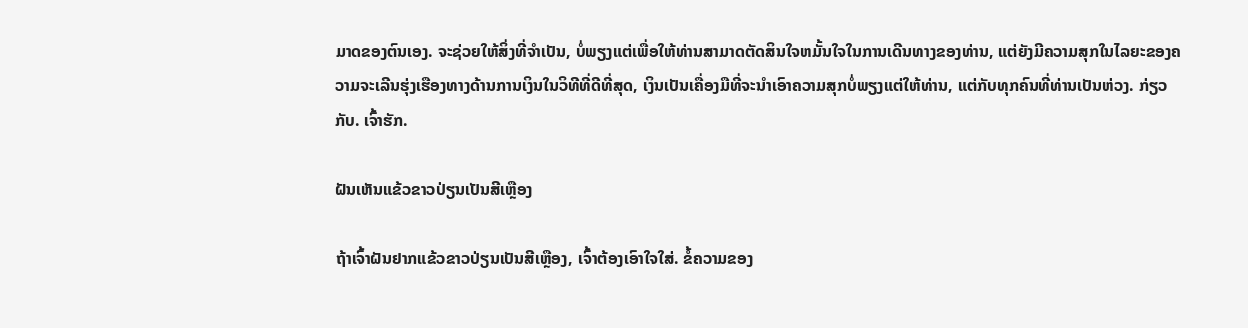ມາດຂອງຕົນເອງ. ຈະຊ່ວຍໃຫ້ສິ່ງທີ່ຈໍາເປັນ, ບໍ່ພຽງແຕ່ເພື່ອໃຫ້ທ່ານສາມາດຕັດສິນໃຈຫມັ້ນໃຈໃນການເດີນທາງຂອງທ່ານ, ແຕ່ຍັງມີຄວາມສຸກໃນໄລຍະຂອງຄວາມຈະເລີນຮຸ່ງເຮືອງທາງດ້ານການເງິນໃນວິທີທີ່ດີທີ່ສຸດ, ເງິນເປັນເຄື່ອງມືທີ່ຈະນໍາເອົາຄວາມສຸກບໍ່ພຽງແຕ່ໃຫ້ທ່ານ, ແຕ່ກັບທຸກຄົນທີ່ທ່ານເປັນຫ່ວງ. ກ່ຽວກັບ. ເຈົ້າຮັກ.

ຝັນເຫັນແຂ້ວຂາວປ່ຽນເປັນສີເຫຼືອງ

ຖ້າເຈົ້າຝັນຢາກແຂ້ວຂາວປ່ຽນເປັນສີເຫຼືອງ, ເຈົ້າຕ້ອງເອົາໃຈໃສ່. ຂໍ້ຄວາມຂອງ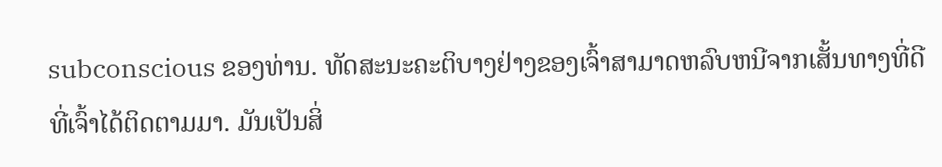subconscious ຂອງທ່ານ. ທັດສະນະຄະຕິບາງຢ່າງຂອງເຈົ້າສາມາດຫລົບຫນີຈາກເສັ້ນທາງທີ່ດີທີ່ເຈົ້າໄດ້ຕິດຕາມມາ. ມັນເປັນສິ່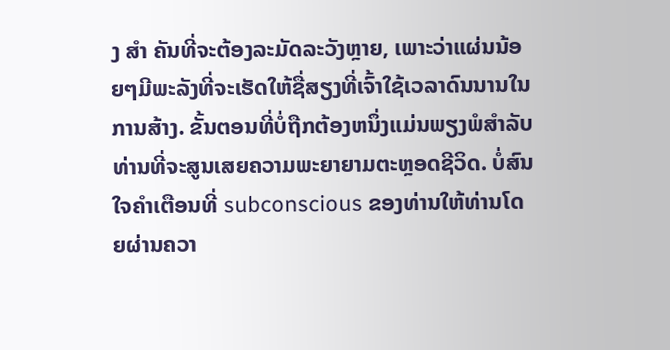ງ ສຳ ຄັນທີ່ຈະຕ້ອງລະມັດລະວັງຫຼາຍ, ເພາະວ່າແຜ່ນນ້ອຍໆມີພະລັງທີ່ຈະເຮັດໃຫ້ຊື່ສຽງທີ່ເຈົ້າໃຊ້ເວລາດົນນານໃນການສ້າງ. ຂັ້ນຕອນທີ່ບໍ່ຖືກຕ້ອງຫນຶ່ງແມ່ນພຽງພໍສໍາລັບທ່ານທີ່ຈະສູນເສຍຄວາມພະຍາຍາມຕະຫຼອດຊີວິດ. ບໍ່ສົນໃຈຄໍາເຕືອນທີ່ subconscious ຂອງທ່ານໃຫ້ທ່ານໂດຍຜ່ານຄວາ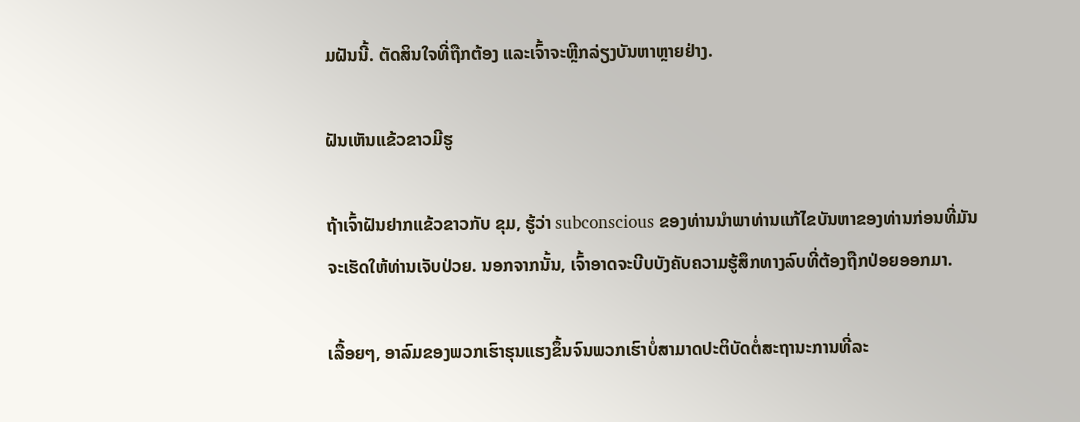ມຝັນນີ້. ຕັດສິນໃຈທີ່ຖືກຕ້ອງ ແລະເຈົ້າຈະຫຼີກລ່ຽງບັນຫາຫຼາຍຢ່າງ.

ຝັນເຫັນແຂ້ວຂາວມີຮູ

ຖ້າເຈົ້າຝັນຢາກແຂ້ວຂາວກັບ ຂຸມ, ຮູ້ວ່າ subconscious ຂອງທ່ານນໍາພາທ່ານແກ້ໄຂບັນຫາຂອງທ່ານກ່ອນທີ່ມັນຈະເຮັດໃຫ້ທ່ານເຈັບປ່ວຍ. ນອກຈາກນັ້ນ, ເຈົ້າອາດຈະບີບບັງຄັບຄວາມຮູ້ສຶກທາງລົບທີ່ຕ້ອງຖືກປ່ອຍອອກມາ.

ເລື້ອຍໆ, ອາລົມຂອງພວກເຮົາຮຸນແຮງຂຶ້ນຈົນພວກເຮົາບໍ່ສາມາດປະຕິບັດຕໍ່ສະຖານະການທີ່ລະ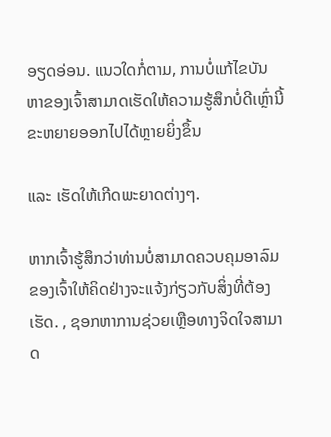ອຽດອ່ອນ. ແນວໃດກໍ່ຕາມ, ການບໍ່ແກ້ໄຂບັນຫາຂອງເຈົ້າສາມາດເຮັດໃຫ້ຄວາມຮູ້ສຶກບໍ່ດີເຫຼົ່ານີ້ຂະຫຍາຍອອກໄປໄດ້ຫຼາຍຍິ່ງຂຶ້ນ

ແລະ ເຮັດໃຫ້ເກີດພະຍາດຕ່າງໆ.

ຫາກເຈົ້າຮູ້ສຶກວ່າທ່ານບໍ່ສາມາດຄວບຄຸມອາລົມຂອງເຈົ້າໃຫ້ຄິດຢ່າງຈະແຈ້ງກ່ຽວກັບສິ່ງທີ່ຕ້ອງເຮັດ. , ຊອກຫາການຊ່ວຍເຫຼືອທາງຈິດໃຈສາມາດ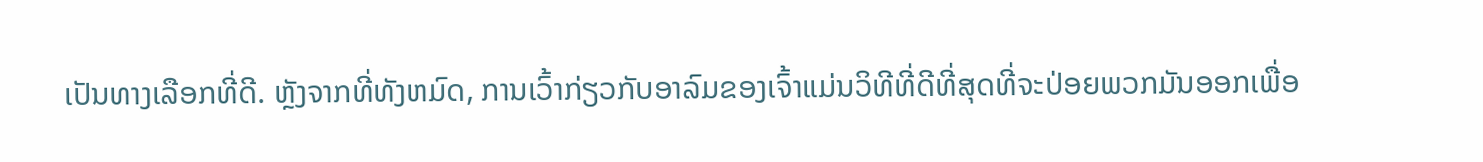ເປັນທາງເລືອກທີ່ດີ. ຫຼັງຈາກທີ່ທັງຫມົດ, ການເວົ້າກ່ຽວກັບອາລົມຂອງເຈົ້າແມ່ນວິທີທີ່ດີທີ່ສຸດທີ່ຈະປ່ອຍພວກມັນອອກເພື່ອ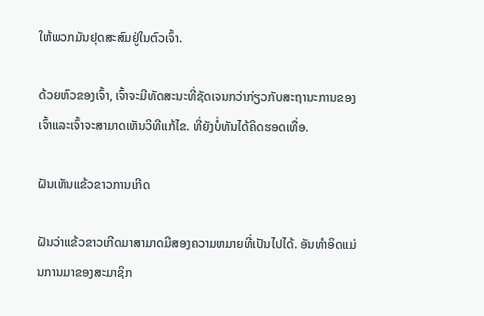ໃຫ້ພວກມັນຢຸດສະສົມຢູ່ໃນຕົວເຈົ້າ.

ດ້ວຍຫົວຂອງເຈົ້າ, ເຈົ້າຈະມີທັດສະນະທີ່ຊັດເຈນກວ່າກ່ຽວກັບສະຖານະການຂອງເຈົ້າແລະເຈົ້າຈະສາມາດເຫັນວິທີແກ້ໄຂ. ທີ່ຍັງບໍ່ທັນໄດ້ຄິດຮອດເທື່ອ.

ຝັນເຫັນແຂ້ວຂາວການເກີດ

ຝັນວ່າແຂ້ວຂາວເກີດມາສາມາດມີສອງຄວາມຫມາຍທີ່ເປັນໄປໄດ້. ອັນທໍາອິດແມ່ນການມາຂອງສະມາຊິກ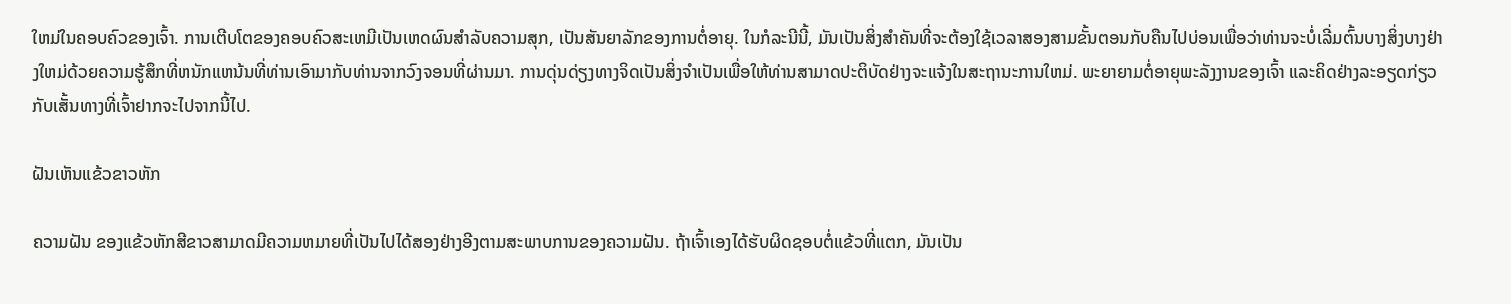ໃຫມ່ໃນຄອບຄົວຂອງເຈົ້າ. ການເຕີບໂຕຂອງຄອບຄົວສະເຫມີເປັນເຫດຜົນສໍາລັບຄວາມສຸກ, ເປັນສັນຍາລັກຂອງການຕໍ່ອາຍຸ. ໃນກໍລະນີນີ້, ມັນເປັນສິ່ງສໍາຄັນທີ່ຈະຕ້ອງໃຊ້ເວລາສອງສາມຂັ້ນຕອນກັບຄືນໄປບ່ອນເພື່ອວ່າທ່ານຈະບໍ່ເລີ່ມຕົ້ນບາງສິ່ງບາງຢ່າງໃຫມ່ດ້ວຍຄວາມຮູ້ສຶກທີ່ຫນັກແຫນ້ນທີ່ທ່ານເອົາມາກັບທ່ານຈາກວົງຈອນທີ່ຜ່ານມາ. ການດຸ່ນດ່ຽງທາງຈິດເປັນສິ່ງຈໍາເປັນເພື່ອໃຫ້ທ່ານສາມາດປະຕິບັດຢ່າງຈະແຈ້ງໃນສະຖານະການໃຫມ່. ພະຍາຍາມຕໍ່ອາຍຸພະລັງງານຂອງເຈົ້າ ແລະຄິດຢ່າງລະອຽດກ່ຽວກັບເສັ້ນທາງທີ່ເຈົ້າຢາກຈະໄປຈາກນີ້ໄປ.

ຝັນເຫັນແຂ້ວຂາວຫັກ

ຄວາມຝັນ ຂອງແຂ້ວຫັກສີຂາວສາມາດມີຄວາມຫມາຍທີ່ເປັນໄປໄດ້ສອງຢ່າງອີງຕາມສະພາບການຂອງຄວາມຝັນ. ຖ້າເຈົ້າເອງໄດ້ຮັບຜິດຊອບຕໍ່ແຂ້ວທີ່ແຕກ, ມັນເປັນ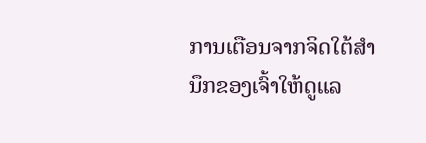ການເຕືອນຈາກຈິດໃຕ້ສຳນຶກຂອງເຈົ້າໃຫ້ດູແລ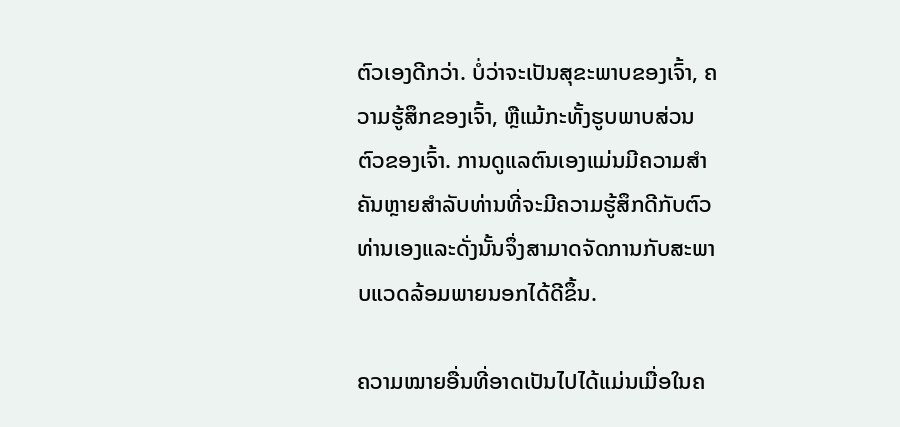ຕົວເອງດີກວ່າ. ບໍ່ວ່າຈະເປັນສຸຂະພາບຂອງເຈົ້າ, ຄວາມຮູ້ສຶກຂອງເຈົ້າ, ຫຼືແມ້ກະທັ້ງຮູບພາບສ່ວນຕົວຂອງເຈົ້າ. ການດູແລຕົນເອງແມ່ນມີຄວາມສໍາຄັນຫຼາຍສໍາລັບທ່ານທີ່ຈະມີຄວາມຮູ້ສຶກດີກັບຕົວທ່ານເອງແລະດັ່ງນັ້ນຈຶ່ງສາມາດຈັດການກັບສະພາບແວດລ້ອມພາຍນອກໄດ້ດີຂຶ້ນ.

ຄວາມໝາຍອື່ນທີ່ອາດເປັນໄປໄດ້ແມ່ນເມື່ອໃນຄ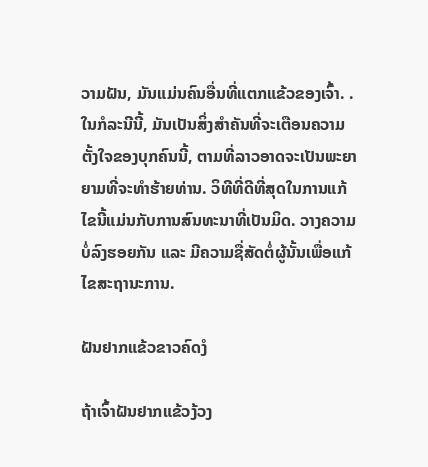ວາມຝັນ, ມັນແມ່ນຄົນອື່ນທີ່ແຕກແຂ້ວຂອງເຈົ້າ. . ໃນກໍລະນີນີ້, ມັນເປັນສິ່ງສໍາຄັນທີ່ຈະເຕືອນຄວາມຕັ້ງໃຈຂອງບຸກຄົນນີ້, ຕາມທີ່ລາວອາດຈະເປັນພະຍາຍາມທີ່ຈະທໍາຮ້າຍທ່ານ. ວິທີທີ່ດີທີ່ສຸດໃນການແກ້ໄຂນີ້ແມ່ນກັບການສົນທະນາທີ່ເປັນມິດ. ວາງຄວາມບໍ່ລົງຮອຍກັນ ແລະ ມີຄວາມຊື່ສັດຕໍ່ຜູ້ນັ້ນເພື່ອແກ້ໄຂສະຖານະການ.

ຝັນຢາກແຂ້ວຂາວຄົດງໍ

ຖ້າເຈົ້າຝັນຢາກແຂ້ວງ້ວງ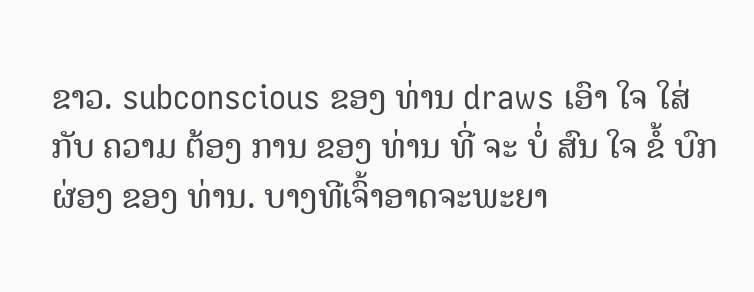ຂາວ. subconscious ຂອງ ທ່ານ draws ເອົາ ໃຈ ໃສ່ ກັບ ຄວາມ ຕ້ອງ ການ ຂອງ ທ່ານ ທີ່ ຈະ ບໍ່ ສົນ ໃຈ ຂໍ້ ບົກ ຜ່ອງ ຂອງ ທ່ານ. ບາງທີເຈົ້າອາດຈະພະຍາ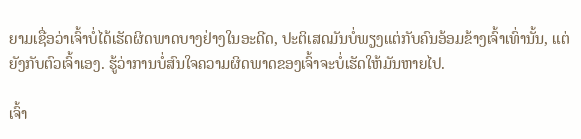ຍາມເຊື່ອວ່າເຈົ້າບໍ່ໄດ້ເຮັດຜິດພາດບາງຢ່າງໃນອະດີດ, ປະຕິເສດມັນບໍ່ພຽງແຕ່ກັບຄົນອ້ອມຂ້າງເຈົ້າເທົ່ານັ້ນ, ແຕ່ຍັງກັບຕົວເຈົ້າເອງ. ຮູ້ວ່າການບໍ່ສົນໃຈຄວາມຜິດພາດຂອງເຈົ້າຈະບໍ່ເຮັດໃຫ້ມັນຫາຍໄປ.

ເຈົ້າ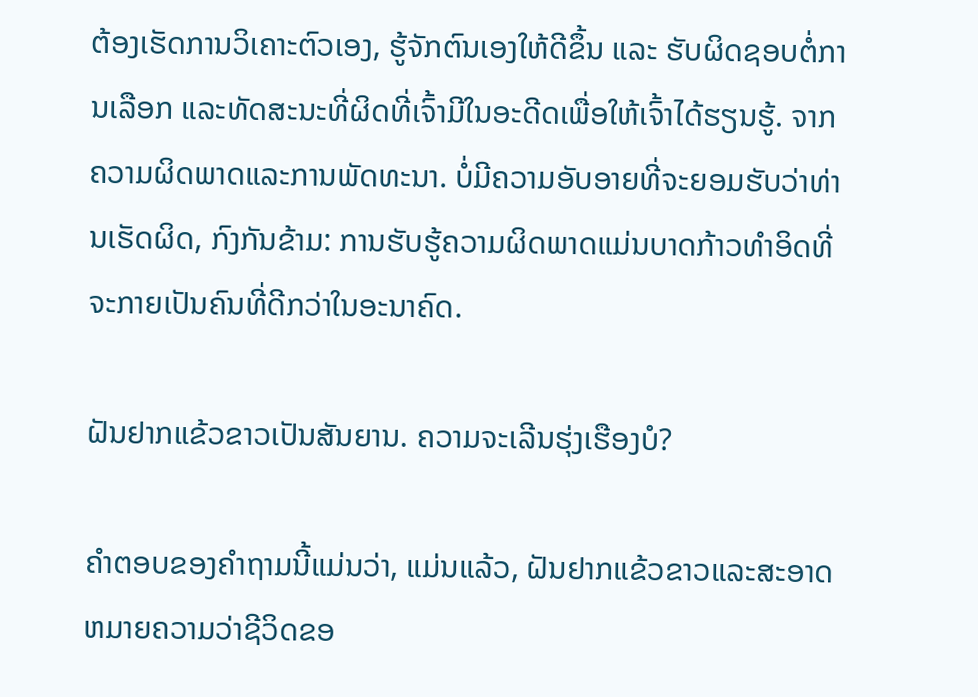ຕ້ອງເຮັດການວິເຄາະຕົວເອງ, ຮູ້ຈັກຕົນເອງໃຫ້ດີຂຶ້ນ ແລະ ຮັບຜິດຊອບຕໍ່ການເລືອກ ແລະທັດສະນະທີ່ຜິດທີ່ເຈົ້າມີໃນອະດີດເພື່ອໃຫ້ເຈົ້າໄດ້ຮຽນຮູ້. ຈາກຄວາມຜິດພາດແລະການພັດທະນາ. ບໍ່ມີຄວາມອັບອາຍທີ່ຈະຍອມຮັບວ່າທ່ານເຮັດຜິດ, ກົງກັນຂ້າມ: ການຮັບຮູ້ຄວາມຜິດພາດແມ່ນບາດກ້າວທໍາອິດທີ່ຈະກາຍເປັນຄົນທີ່ດີກວ່າໃນອະນາຄົດ.

ຝັນຢາກແຂ້ວຂາວເປັນສັນຍານ. ຄວາມຈະເລີນຮຸ່ງເຮືອງບໍ?

ຄໍາຕອບຂອງຄໍາຖາມນີ້ແມ່ນວ່າ, ແມ່ນແລ້ວ, ຝັນຢາກແຂ້ວຂາວແລະສະອາດຫມາຍຄວາມວ່າຊີວິດຂອ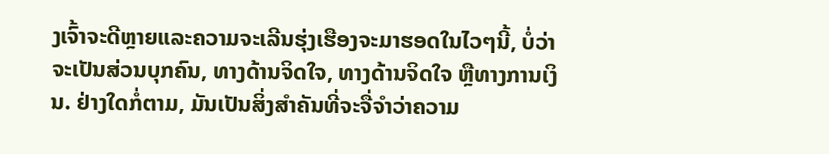ງເຈົ້າຈະດີຫຼາຍແລະຄວາມຈະເລີນຮຸ່ງເຮືອງຈະມາຮອດໃນໄວໆນີ້, ບໍ່ວ່າຈະເປັນສ່ວນບຸກຄົນ, ທາງດ້ານຈິດໃຈ, ທາງດ້ານຈິດໃຈ ຫຼືທາງການເງິນ. ຢ່າງໃດກໍ່ຕາມ, ມັນເປັນສິ່ງສໍາຄັນທີ່ຈະຈື່ຈໍາວ່າຄວາມ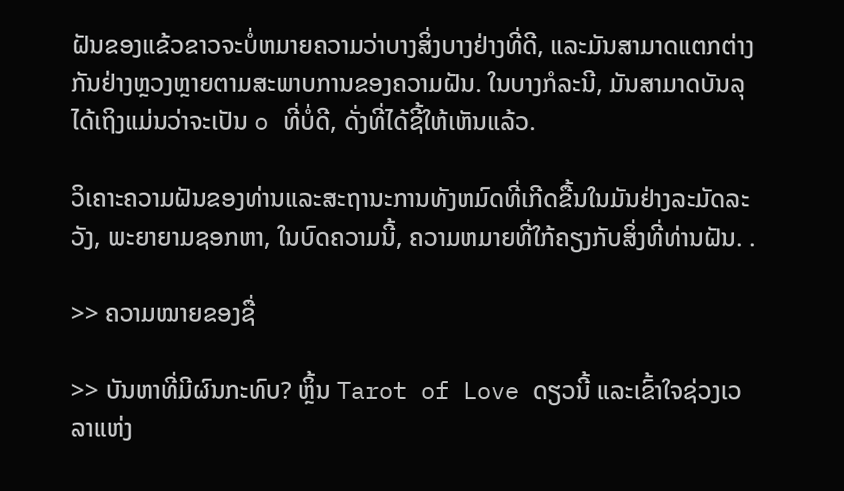ຝັນຂອງແຂ້ວຂາວຈະບໍ່ຫມາຍຄວາມວ່າບາງສິ່ງບາງຢ່າງທີ່ດີ, ແລະມັນສາມາດແຕກຕ່າງກັນຢ່າງຫຼວງຫຼາຍຕາມສະພາບການຂອງຄວາມຝັນ. ໃນບາງກໍລະນີ, ມັນສາມາດບັນລຸໄດ້ເຖິງແມ່ນວ່າຈະເປັນ o ທີ່ບໍ່ດີ, ດັ່ງທີ່ໄດ້ຊີ້ໃຫ້ເຫັນແລ້ວ.

ວິເຄາະຄວາມຝັນຂອງທ່ານແລະສະຖານະການທັງຫມົດທີ່ເກີດຂື້ນໃນມັນຢ່າງລະມັດລະວັງ, ພະຍາຍາມຊອກຫາ, ໃນບົດຄວາມນີ້, ຄວາມຫມາຍທີ່ໃກ້ຄຽງກັບສິ່ງທີ່ທ່ານຝັນ. .

>> ຄວາມໝາຍຂອງຊື່

>> ບັນຫາທີ່ມີຜົນກະທົບ? ຫຼິ້ນ Tarot of Love ດຽວນີ້ ແລະເຂົ້າໃຈຊ່ວງເວລາແຫ່ງ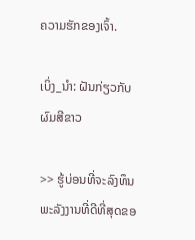ຄວາມຮັກຂອງເຈົ້າ.

ເບິ່ງ_ນຳ: ຝັນກ່ຽວກັບຜົມສີຂາວ

>> ຮູ້ບ່ອນທີ່ຈະລົງທຶນພະລັງງານທີ່ດີທີ່ສຸດຂອ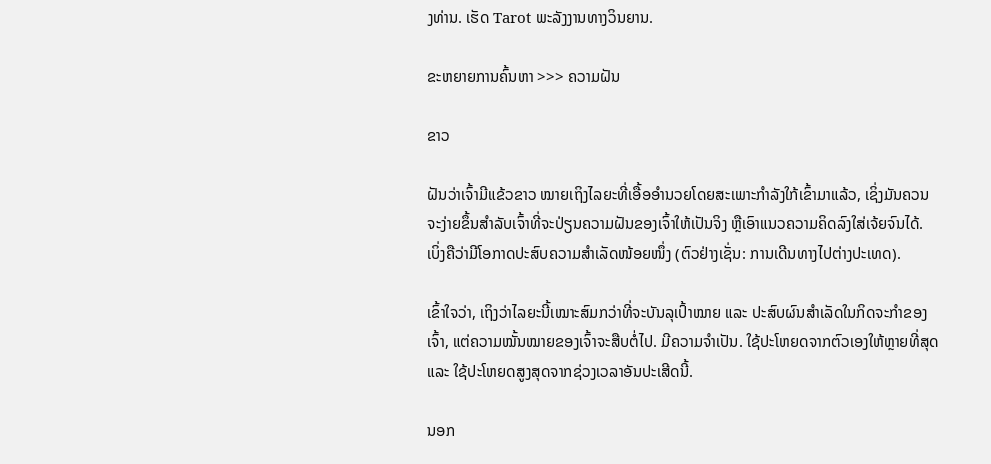ງທ່ານ. ເຮັດ Tarot ພະລັງງານທາງວິນຍານ.

ຂະຫຍາຍການຄົ້ນຫາ >>> ຄວາມຝັນ

ຂາວ

ຝັນວ່າເຈົ້າມີແຂ້ວຂາວ ໝາຍເຖິງໄລຍະທີ່ເອື້ອອໍານວຍໂດຍສະເພາະກຳລັງໃກ້ເຂົ້າມາແລ້ວ, ເຊິ່ງມັນຄວນຈະງ່າຍຂຶ້ນສຳລັບເຈົ້າທີ່ຈະປ່ຽນຄວາມຝັນຂອງເຈົ້າໃຫ້ເປັນຈິງ ຫຼືເອົາແນວຄວາມຄິດລົງໃສ່ເຈ້ຍຈົນໄດ້. ເບິ່ງຄືວ່າມີໂອກາດປະສົບຄວາມສຳເລັດໜ້ອຍໜຶ່ງ (ຕົວຢ່າງເຊັ່ນ: ການເດີນທາງໄປຕ່າງປະເທດ).

ເຂົ້າໃຈວ່າ, ເຖິງວ່າໄລຍະນີ້ເໝາະສົມກວ່າທີ່ຈະບັນລຸເປົ້າໝາຍ ແລະ ປະສົບຜົນສຳເລັດໃນກິດຈະກຳຂອງເຈົ້າ, ແຕ່ຄວາມໝັ້ນໝາຍຂອງເຈົ້າຈະສືບຕໍ່ໄປ. ມີຄວາມຈໍາເປັນ. ໃຊ້ປະໂຫຍດຈາກຕົວເອງໃຫ້ຫຼາຍທີ່ສຸດ ແລະ ໃຊ້ປະໂຫຍດສູງສຸດຈາກຊ່ວງເວລາອັນປະເສີດນີ້.

ນອກ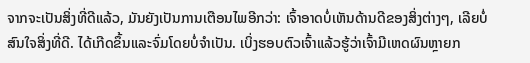ຈາກຈະເປັນສິ່ງທີ່ດີແລ້ວ, ມັນຍັງເປັນການເຕືອນໄພອີກວ່າ: ເຈົ້າອາດບໍ່ເຫັນດ້ານດີຂອງສິ່ງຕ່າງໆ, ເລີຍບໍ່ສົນໃຈສິ່ງທີ່ດີ. ໄດ້ເກີດຂຶ້ນແລະຈົ່ມໂດຍບໍ່ຈໍາເປັນ. ເບິ່ງຮອບຕົວເຈົ້າແລ້ວຮູ້ວ່າເຈົ້າມີເຫດຜົນຫຼາຍກ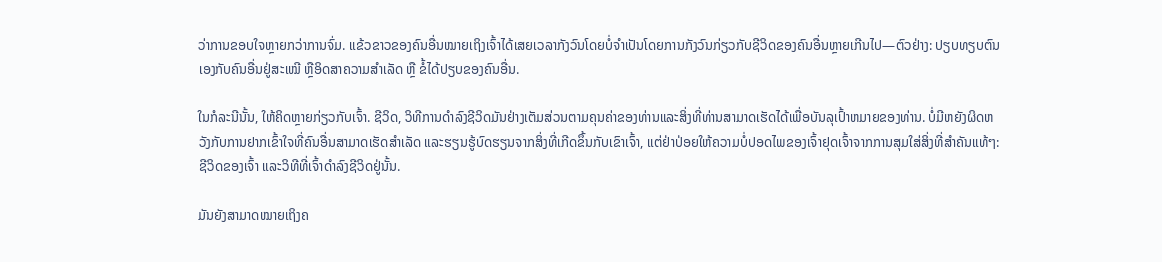ວ່າການຂອບໃຈຫຼາຍກວ່າການຈົ່ມ. ແຂ້ວຂາວຂອງຄົນອື່ນໝາຍເຖິງເຈົ້າໄດ້ເສຍເວລາກັງວົນໂດຍບໍ່ຈຳເປັນໂດຍການກັງວົນກ່ຽວກັບຊີວິດຂອງຄົນອື່ນຫຼາຍເກີນໄປ—ຕົວຢ່າງ: ປຽບທຽບຕົນເອງກັບຄົນອື່ນຢູ່ສະເໝີ ຫຼືອິດສາຄວາມສຳເລັດ ຫຼື ຂໍ້ໄດ້ປຽບຂອງຄົນອື່ນ.

ໃນກໍລະນີນັ້ນ, ໃຫ້ຄິດຫຼາຍກ່ຽວກັບເຈົ້າ. ຊີວິດ, ວິທີການດໍາລົງຊີວິດມັນຢ່າງເຕັມສ່ວນຕາມຄຸນຄ່າຂອງທ່ານແລະສິ່ງທີ່ທ່ານສາມາດເຮັດໄດ້ເພື່ອບັນລຸເປົ້າຫມາຍຂອງທ່ານ. ບໍ່ມີຫຍັງຜິດຫວັງກັບການຢາກເຂົ້າໃຈທີ່ຄົນອື່ນສາມາດເຮັດສໍາເລັດ ແລະຮຽນຮູ້ບົດຮຽນຈາກສິ່ງທີ່ເກີດຂຶ້ນກັບເຂົາເຈົ້າ, ແຕ່ຢ່າປ່ອຍໃຫ້ຄວາມບໍ່ປອດໄພຂອງເຈົ້າຢຸດເຈົ້າຈາກການສຸມໃສ່ສິ່ງທີ່ສຳຄັນແທ້ໆ: ຊີວິດຂອງເຈົ້າ ແລະວິທີທີ່ເຈົ້າດຳລົງຊີວິດຢູ່ນັ້ນ.

ມັນຍັງສາມາດໝາຍເຖິງຄ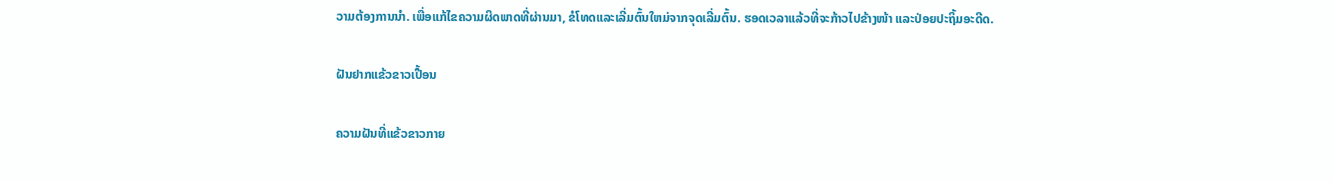ວາມຕ້ອງການນຳ. ເພື່ອແກ້ໄຂຄວາມຜິດພາດທີ່ຜ່ານມາ, ຂໍໂທດແລະເລີ່ມຕົ້ນໃຫມ່ຈາກຈຸດເລີ່ມຕົ້ນ. ຮອດເວລາແລ້ວທີ່ຈະກ້າວໄປຂ້າງໜ້າ ແລະປ່ອຍປະຖິ້ມອະດີດ.

ຝັນຢາກແຂ້ວຂາວເປື້ອນ

ຄວາມຝັນທີ່ແຂ້ວຂາວກາຍ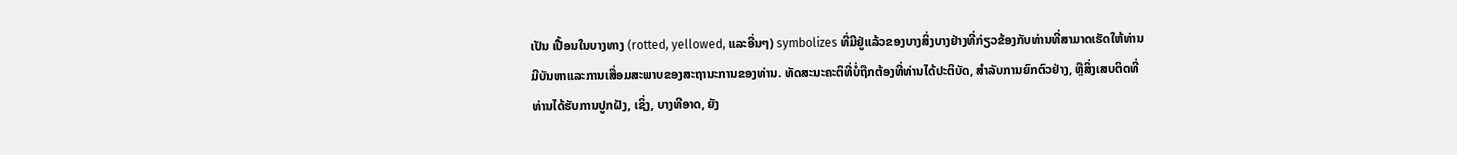ເປັນ ເປື້ອນໃນບາງທາງ (rotted, yellowed, ແລະອື່ນໆ) symbolizes ທີ່ມີຢູ່ແລ້ວຂອງບາງສິ່ງບາງຢ່າງທີ່ກ່ຽວຂ້ອງກັບທ່ານທີ່ສາມາດເຮັດໃຫ້ທ່ານມີບັນຫາແລະການເສື່ອມສະພາບຂອງສະຖານະການຂອງທ່ານ. ທັດສະນະຄະຕິທີ່ບໍ່ຖືກຕ້ອງທີ່ທ່ານໄດ້ປະຕິບັດ, ສໍາລັບການຍົກຕົວຢ່າງ, ຫຼືສິ່ງເສບຕິດທີ່ທ່ານໄດ້ຮັບການປູກຝັງ, ເຊິ່ງ, ບາງທີອາດ, ຍັງ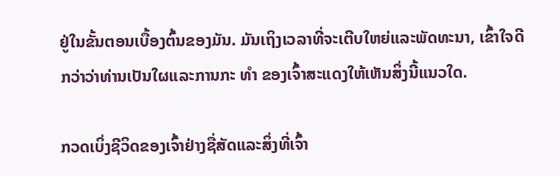ຢູ່ໃນຂັ້ນຕອນເບື້ອງຕົ້ນຂອງມັນ. ມັນເຖິງເວລາທີ່ຈະເຕີບໃຫຍ່ແລະພັດທະນາ, ເຂົ້າໃຈດີກວ່າວ່າທ່ານເປັນໃຜແລະການກະ ທຳ ຂອງເຈົ້າສະແດງໃຫ້ເຫັນສິ່ງນີ້ແນວໃດ.

ກວດເບິ່ງຊີວິດຂອງເຈົ້າຢ່າງຊື່ສັດແລະສິ່ງທີ່ເຈົ້າ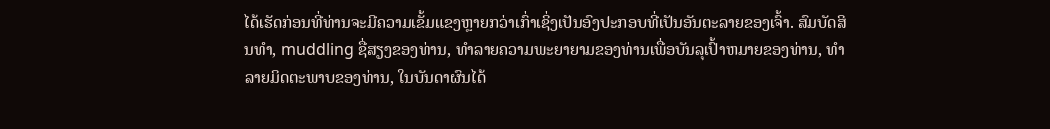ໄດ້ເຮັດກ່ອນທີ່ທ່ານຈະມີຄວາມເຂັ້ມແຂງຫຼາຍກວ່າເກົ່າເຊິ່ງເປັນອົງປະກອບທີ່ເປັນອັນຕະລາຍຂອງເຈົ້າ. ສົມບັດສິນທໍາ, muddling ຊື່ສຽງຂອງທ່ານ, ທໍາລາຍຄວາມພະຍາຍາມຂອງທ່ານເພື່ອບັນລຸເປົ້າຫມາຍຂອງທ່ານ, ທໍາລາຍມິດຕະພາບຂອງທ່ານ, ໃນບັນດາຜົນໄດ້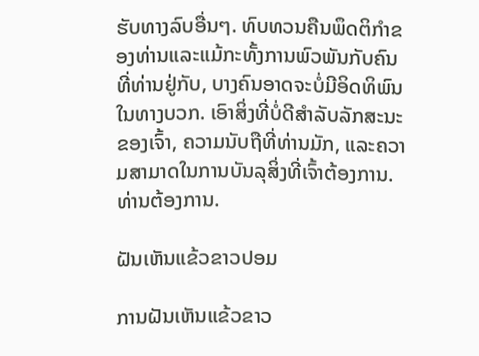ຮັບທາງລົບອື່ນໆ. ທົບທວນຄືນພຶດຕິກໍາຂອງທ່ານແລະແມ້ກະທັ້ງການພົວພັນກັບຄົນທີ່ທ່ານຢູ່ກັບ, ບາງຄົນອາດຈະບໍ່ມີອິດທິພົນໃນທາງບວກ. ເອົາສິ່ງທີ່ບໍ່ດີສໍາລັບລັກສະນະຂອງເຈົ້າ, ຄວາມນັບຖືທີ່ທ່ານມັກ, ແລະຄວາມສາມາດໃນການບັນລຸສິ່ງທີ່ເຈົ້າຕ້ອງການ.ທ່ານຕ້ອງການ.

ຝັນເຫັນແຂ້ວຂາວປອມ

ການຝັນເຫັນແຂ້ວຂາວ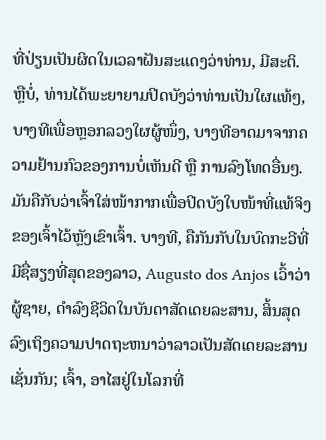ທີ່ປ່ຽນເປັນຜິດໃນເວລາຝັນສະແດງວ່າທ່ານ, ມີສະຕິ. ຫຼືບໍ່, ທ່ານໄດ້ພະຍາຍາມປິດບັງວ່າທ່ານເປັນໃຜແທ້ໆ, ບາງທີເພື່ອຫຼອກລວງໃຜຜູ້ໜຶ່ງ, ບາງທີອາດມາຈາກຄວາມຢ້ານກົວຂອງການບໍ່ເຫັນດີ ຫຼື ການລົງໂທດອື່ນໆ. ມັນຄືກັບວ່າເຈົ້າໃສ່ໜ້າກາກເພື່ອປິດບັງໃບໜ້າທີ່ແທ້ຈິງຂອງເຈົ້າໄວ້ຫຼັງເຂົາເຈົ້າ. ບາງທີ, ຄືກັນກັບໃນບົດກະວີທີ່ມີຊື່ສຽງທີ່ສຸດຂອງລາວ, Augusto dos Anjos ເວົ້າວ່າຜູ້ຊາຍ, ດໍາລົງຊີວິດໃນບັນດາສັດເດຍລະສານ, ສິ້ນສຸດລົງເຖິງຄວາມປາດຖະຫນາວ່າລາວເປັນສັດເດຍລະສານເຊັ່ນກັນ; ເຈົ້າ, ອາໄສຢູ່ໃນໂລກທີ່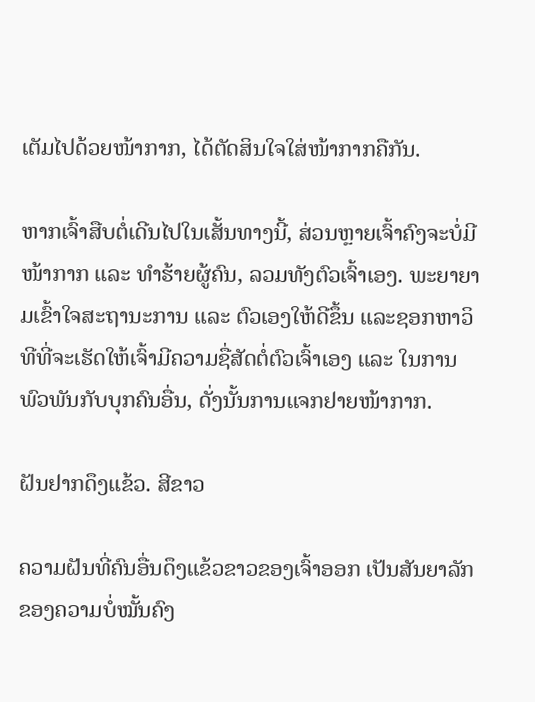ເຕັມໄປດ້ວຍໜ້າກາກ, ໄດ້ຕັດສິນໃຈໃສ່ໜ້າກາກຄືກັນ.

ຫາກເຈົ້າສືບຕໍ່ເດີນໄປໃນເສັ້ນທາງນີ້, ສ່ວນຫຼາຍເຈົ້າຄົງຈະບໍ່ມີໜ້າກາກ ແລະ ທຳຮ້າຍຜູ້ຄົນ, ລວມທັງຕົວເຈົ້າເອງ. ພະຍາຍາມເຂົ້າໃຈສະຖານະການ ແລະ ຕົວເອງໃຫ້ດີຂຶ້ນ ແລະຊອກຫາວິທີທີ່ຈະເຮັດໃຫ້ເຈົ້າມີຄວາມຊື່ສັດຕໍ່ຕົວເຈົ້າເອງ ແລະ ໃນການພົວພັນກັບບຸກຄົນອື່ນ, ດັ່ງນັ້ນການແຈກຢາຍໜ້າກາກ.

ຝັນຢາກດຶງແຂ້ວ. ສີຂາວ

ຄວາມຝັນທີ່ຄົນອື່ນດຶງແຂ້ວຂາວຂອງເຈົ້າອອກ ເປັນສັນຍາລັກຂອງຄວາມບໍ່ໝັ້ນຄົງ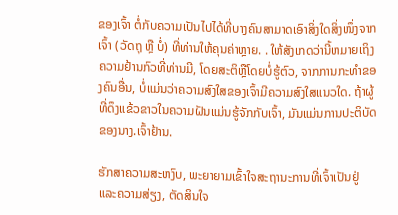ຂອງເຈົ້າ ຕໍ່ກັບຄວາມເປັນໄປໄດ້ທີ່ບາງຄົນສາມາດເອົາສິ່ງໃດສິ່ງໜຶ່ງຈາກເຈົ້າ (ວັດຖຸ ຫຼື ບໍ່) ທີ່ທ່ານໃຫ້ຄຸນຄ່າຫຼາຍ. . ໃຫ້ສັງເກດວ່ານີ້ຫມາຍເຖິງຄວາມຢ້ານກົວທີ່ທ່ານມີ, ໂດຍສະຕິຫຼືໂດຍບໍ່ຮູ້ຕົວ, ຈາກການກະທໍາຂອງຄົນອື່ນ, ບໍ່ແມ່ນວ່າຄວາມສົງໃສຂອງເຈົ້າມີຄວາມສົງໃສແນວໃດ. ຖ້າຜູ້ທີ່ດຶງແຂ້ວຂາວໃນຄວາມຝັນແມ່ນຮູ້ຈັກກັບເຈົ້າ, ມັນແມ່ນການປະຕິບັດຂອງນາງ.ເຈົ້າຢ້ານ.

ຮັກສາຄວາມສະຫງົບ, ພະຍາຍາມເຂົ້າໃຈສະຖານະການທີ່ເຈົ້າເປັນຢູ່ ແລະຄວາມສ່ຽງ, ຕັດສິນໃຈ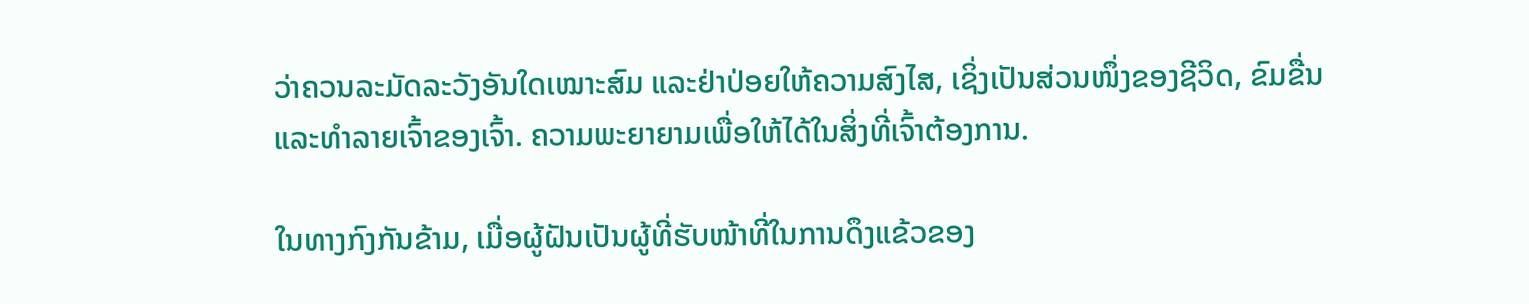ວ່າຄວນລະມັດລະວັງອັນໃດເໝາະສົມ ແລະຢ່າປ່ອຍໃຫ້ຄວາມສົງໄສ, ເຊິ່ງເປັນສ່ວນໜຶ່ງຂອງຊີວິດ, ຂົມຂື່ນ ແລະທຳລາຍເຈົ້າຂອງເຈົ້າ. ຄວາມພະຍາຍາມເພື່ອໃຫ້ໄດ້ໃນສິ່ງທີ່ເຈົ້າຕ້ອງການ.

ໃນທາງກົງກັນຂ້າມ, ເມື່ອຜູ້ຝັນເປັນຜູ້ທີ່ຮັບໜ້າທີ່ໃນການດຶງແຂ້ວຂອງ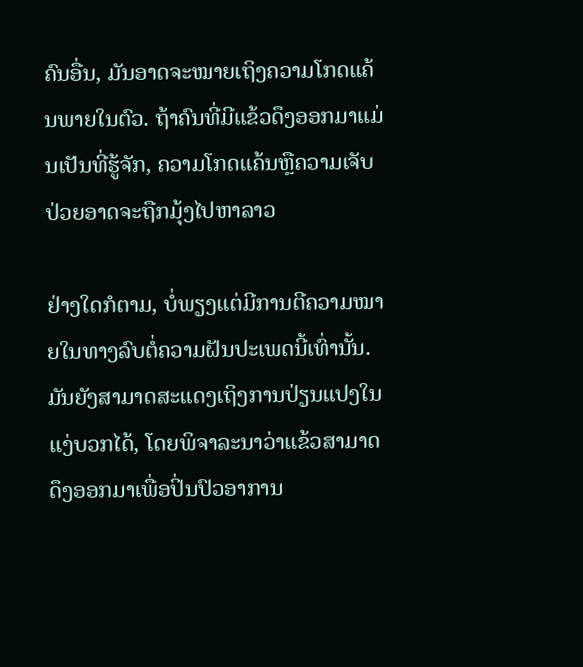ຄົນອື່ນ, ມັນອາດຈະໝາຍເຖິງຄວາມໂກດແຄ້ນພາຍໃນຕົວ. ຖ້າຄົນທີ່ມີແຂ້ວດຶງອອກມາແມ່ນເປັນທີ່ຮູ້ຈັກ, ຄວາມໂກດແຄ້ນຫຼືຄວາມເຈັບປ່ວຍອາດຈະຖືກມຸ້ງໄປຫາລາວ

ຢ່າງໃດກໍຕາມ, ບໍ່ພຽງແຕ່ມີການຕີຄວາມໝາຍໃນທາງລົບຕໍ່ຄວາມຝັນປະເພດນີ້ເທົ່ານັ້ນ. ມັນຍັງສາມາດສະແດງເຖິງການປ່ຽນແປງໃນແງ່ບວກໄດ້, ໂດຍພິຈາລະນາວ່າແຂ້ວສາມາດດຶງອອກມາເພື່ອປິ່ນປົວອາການ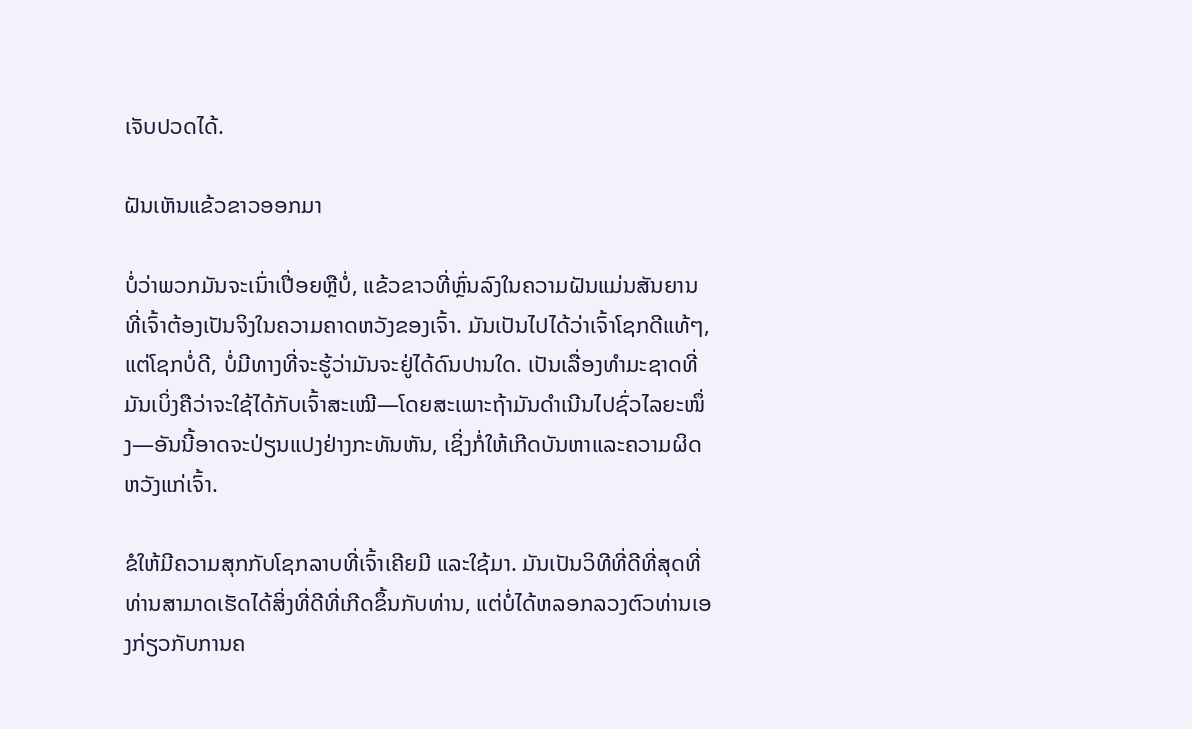ເຈັບປວດໄດ້.

ຝັນເຫັນແຂ້ວຂາວອອກມາ

ບໍ່ວ່າພວກມັນຈະເນົ່າເປື່ອຍຫຼືບໍ່, ແຂ້ວຂາວທີ່ຫຼົ່ນລົງໃນຄວາມຝັນແມ່ນສັນຍານທີ່ເຈົ້າຕ້ອງເປັນຈິງໃນຄວາມຄາດຫວັງຂອງເຈົ້າ. ມັນເປັນໄປໄດ້ວ່າເຈົ້າໂຊກດີແທ້ໆ, ແຕ່ໂຊກບໍ່ດີ, ບໍ່ມີທາງທີ່ຈະຮູ້ວ່າມັນຈະຢູ່ໄດ້ດົນປານໃດ. ເປັນເລື່ອງທໍາມະຊາດທີ່ມັນເບິ່ງຄືວ່າຈະໃຊ້ໄດ້ກັບເຈົ້າສະເໝີ—ໂດຍສະເພາະຖ້າມັນດໍາເນີນໄປຊົ່ວໄລຍະໜຶ່ງ—ອັນນີ້ອາດຈະປ່ຽນແປງຢ່າງກະທັນຫັນ, ເຊິ່ງກໍ່ໃຫ້ເກີດບັນຫາແລະຄວາມຜິດຫວັງແກ່ເຈົ້າ.

ຂໍໃຫ້ມີຄວາມສຸກກັບໂຊກລາບທີ່ເຈົ້າເຄີຍມີ ແລະໃຊ້ມາ. ມັນເປັນວິທີທີ່ດີທີ່ສຸດທີ່ທ່ານສາມາດເຮັດໄດ້ສິ່ງທີ່ດີທີ່ເກີດຂຶ້ນກັບທ່ານ, ແຕ່ບໍ່ໄດ້ຫລອກລວງຕົວທ່ານເອງກ່ຽວກັບການຄ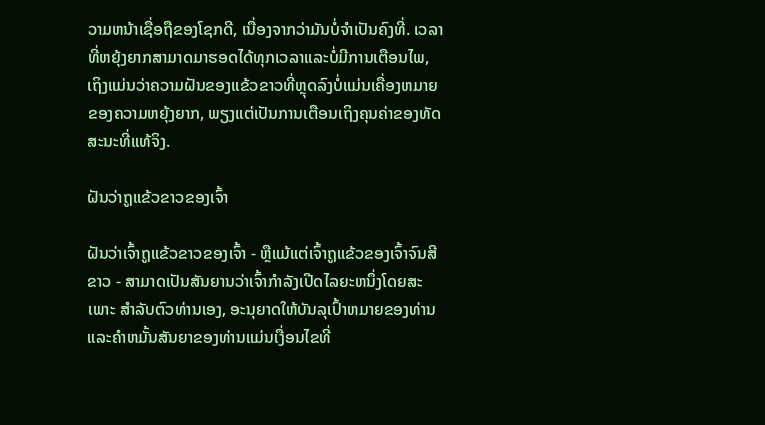ວາມຫນ້າເຊື່ອຖືຂອງໂຊກດີ, ເນື່ອງຈາກວ່າມັນບໍ່ຈໍາເປັນຄົງທີ່. ເວລາທີ່ຫຍຸ້ງຍາກສາມາດມາຮອດໄດ້ທຸກເວລາແລະບໍ່ມີການເຕືອນໄພ, ເຖິງແມ່ນວ່າຄວາມຝັນຂອງແຂ້ວຂາວທີ່ຫຼຸດລົງບໍ່ແມ່ນເຄື່ອງຫມາຍຂອງຄວາມຫຍຸ້ງຍາກ, ພຽງແຕ່ເປັນການເຕືອນເຖິງຄຸນຄ່າຂອງທັດສະນະທີ່ແທ້ຈິງ.

ຝັນວ່າຖູແຂ້ວຂາວຂອງເຈົ້າ

ຝັນວ່າເຈົ້າຖູແຂ້ວຂາວຂອງເຈົ້າ - ຫຼືແມ້ແຕ່ເຈົ້າຖູແຂ້ວຂອງເຈົ້າຈົນສີຂາວ - ສາມາດເປັນສັນຍານວ່າເຈົ້າກໍາລັງເປີດໄລຍະຫນຶ່ງໂດຍສະເພາະ ສໍາລັບຕົວທ່ານເອງ, ອະນຸຍາດໃຫ້ບັນລຸເປົ້າຫມາຍຂອງທ່ານແລະຄໍາຫມັ້ນສັນຍາຂອງທ່ານແມ່ນເງື່ອນໄຂທີ່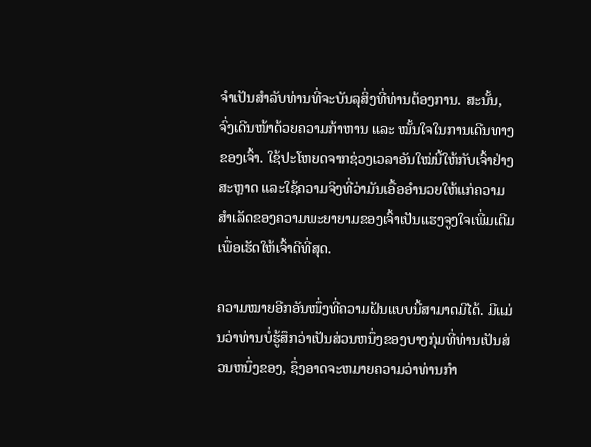ຈໍາເປັນສໍາລັບທ່ານທີ່ຈະບັນລຸສິ່ງທີ່ທ່ານຕ້ອງການ. ສະນັ້ນ, ຈົ່ງເດີນໜ້າດ້ວຍຄວາມກ້າຫານ ແລະ ໝັ້ນໃຈໃນການເດີນທາງຂອງເຈົ້າ. ໃຊ້ປະໂຫຍດຈາກຊ່ວງເວລາອັນໃໝ່ນີ້ໃຫ້ກັບເຈົ້າຢ່າງສະຫຼາດ ແລະໃຊ້ຄວາມຈິງທີ່ວ່າມັນເອື້ອອໍານວຍໃຫ້ແກ່ຄວາມສຳເລັດຂອງຄວາມພະຍາຍາມຂອງເຈົ້າເປັນແຮງຈູງໃຈເພີ່ມເຕີມເພື່ອເຮັດໃຫ້ເຈົ້າດີທີ່ສຸດ.

ຄວາມໝາຍອີກອັນໜຶ່ງທີ່ຄວາມຝັນແບບນີ້ສາມາດມີໄດ້. ມີແມ່ນວ່າທ່ານບໍ່ຮູ້ສຶກວ່າເປັນສ່ວນຫນຶ່ງຂອງບາງກຸ່ມທີ່ທ່ານເປັນສ່ວນຫນຶ່ງຂອງ, ຊຶ່ງອາດຈະຫມາຍຄວາມວ່າທ່ານກໍາ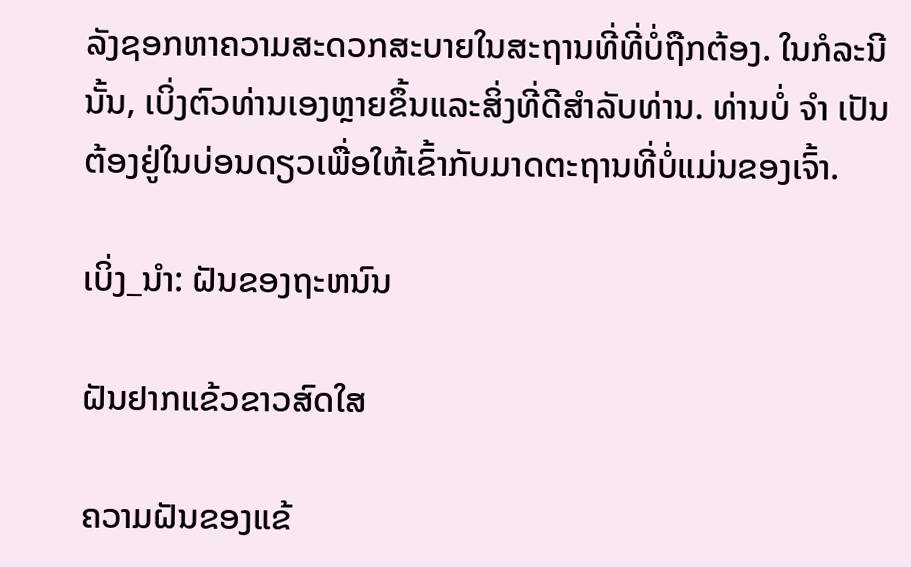ລັງຊອກຫາຄວາມສະດວກສະບາຍໃນສະຖານທີ່ທີ່ບໍ່ຖືກຕ້ອງ. ໃນກໍລະນີນັ້ນ, ເບິ່ງຕົວທ່ານເອງຫຼາຍຂຶ້ນແລະສິ່ງທີ່ດີສໍາລັບທ່ານ. ທ່ານບໍ່ ຈຳ ເປັນຕ້ອງຢູ່ໃນບ່ອນດຽວເພື່ອໃຫ້ເຂົ້າກັບມາດຕະຖານທີ່ບໍ່ແມ່ນຂອງເຈົ້າ.

ເບິ່ງ_ນຳ: ຝັນຂອງຖະຫນົນ

ຝັນຢາກແຂ້ວຂາວສົດໃສ

ຄວາມຝັນຂອງແຂ້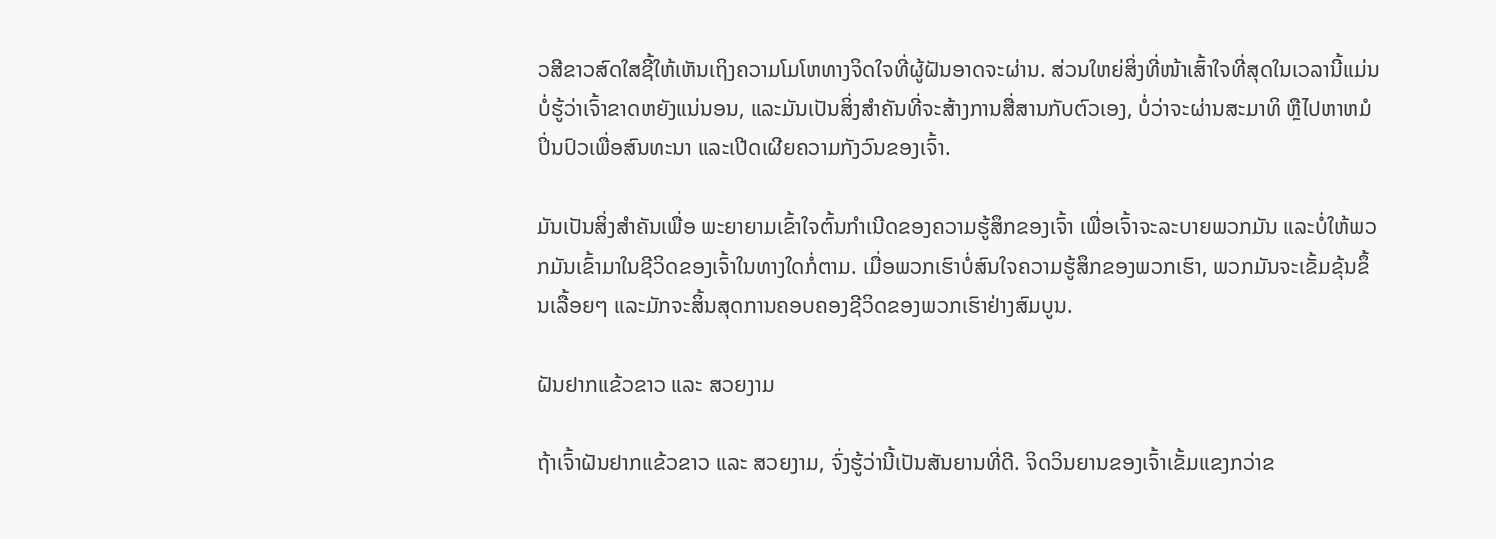ວສີຂາວສົດໃສຊີ້ໃຫ້ເຫັນເຖິງຄວາມໂມໂຫທາງຈິດໃຈທີ່ຜູ້ຝັນອາດຈະຜ່ານ. ສ່ວນໃຫຍ່ສິ່ງທີ່ໜ້າເສົ້າໃຈທີ່ສຸດໃນເວລານີ້ແມ່ນບໍ່ຮູ້ວ່າເຈົ້າຂາດຫຍັງແນ່ນອນ, ແລະມັນເປັນສິ່ງສໍາຄັນທີ່ຈະສ້າງການສື່ສານກັບຕົວເອງ, ບໍ່ວ່າຈະຜ່ານສະມາທິ ຫຼືໄປຫາຫມໍປິ່ນປົວເພື່ອສົນທະນາ ແລະເປີດເຜີຍຄວາມກັງວົນຂອງເຈົ້າ.

ມັນເປັນສິ່ງສໍາຄັນເພື່ອ ພະຍາຍາມເຂົ້າໃຈຕົ້ນກຳເນີດຂອງຄວາມຮູ້ສຶກຂອງເຈົ້າ ເພື່ອເຈົ້າຈະລະບາຍພວກມັນ ແລະບໍ່ໃຫ້ພວກມັນເຂົ້າມາໃນຊີວິດຂອງເຈົ້າໃນທາງໃດກໍ່ຕາມ. ເມື່ອພວກເຮົາບໍ່ສົນໃຈຄວາມຮູ້ສຶກຂອງພວກເຮົາ, ພວກມັນຈະເຂັ້ມຂຸ້ນຂຶ້ນເລື້ອຍໆ ແລະມັກຈະສິ້ນສຸດການຄອບຄອງຊີວິດຂອງພວກເຮົາຢ່າງສົມບູນ.

ຝັນຢາກແຂ້ວຂາວ ແລະ ສວຍງາມ

ຖ້າເຈົ້າຝັນຢາກແຂ້ວຂາວ ແລະ ສວຍງາມ, ຈົ່ງຮູ້ວ່ານີ້ເປັນສັນຍານທີ່ດີ. ຈິດວິນຍານຂອງເຈົ້າເຂັ້ມແຂງກວ່າຂ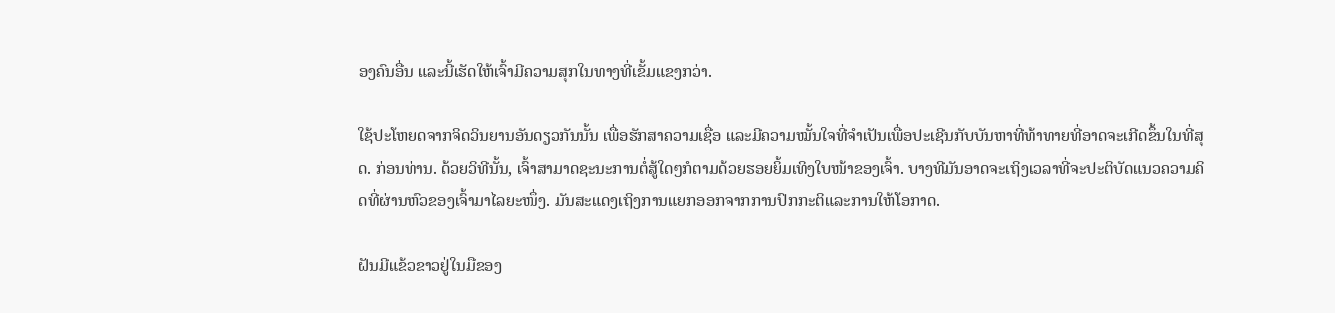ອງຄົນອື່ນ ແລະນີ້ເຮັດໃຫ້ເຈົ້າມີຄວາມສຸກໃນທາງທີ່ເຂັ້ມແຂງກວ່າ.

ໃຊ້ປະໂຫຍດຈາກຈິດວິນຍານອັນດຽວກັນນັ້ນ ເພື່ອຮັກສາຄວາມເຊື່ອ ແລະມີຄວາມໝັ້ນໃຈທີ່ຈຳເປັນເພື່ອປະເຊີນກັບບັນຫາທີ່ທ້າທາຍທີ່ອາດຈະເກີດຂຶ້ນໃນທີ່ສຸດ. ກ່ອນທ່ານ. ດ້ວຍວິທີນັ້ນ, ເຈົ້າສາມາດຊະນະການຕໍ່ສູ້ໃດໆກໍຕາມດ້ວຍຮອຍຍິ້ມເທິງໃບໜ້າຂອງເຈົ້າ. ບາງທີມັນອາດຈະເຖິງເວລາທີ່ຈະປະຕິບັດແນວຄວາມຄິດທີ່ຜ່ານຫົວຂອງເຈົ້າມາໄລຍະໜຶ່ງ. ມັນສະແດງເຖິງການແຍກອອກຈາກການປົກກະຕິແລະການໃຫ້ໂອກາດ.

ຝັນມີແຂ້ວຂາວຢູ່ໃນມືຂອງ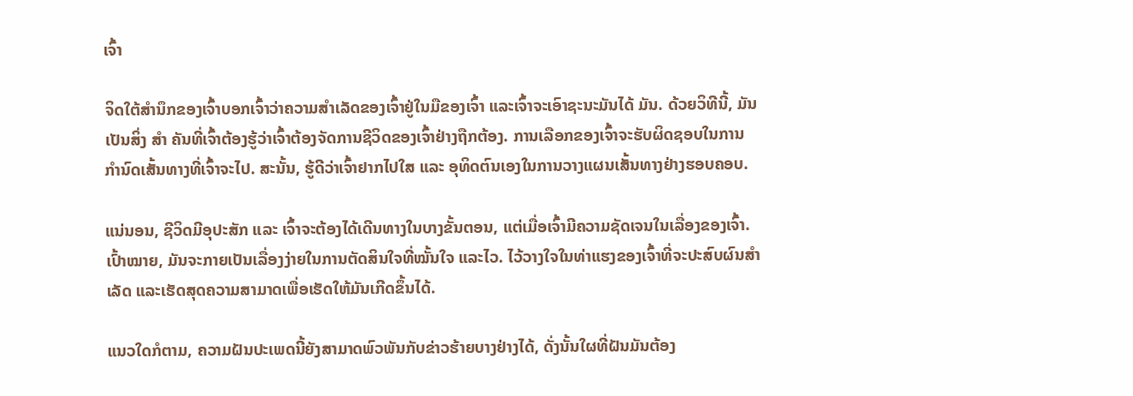ເຈົ້າ

ຈິດໃຕ້ສຳນຶກຂອງເຈົ້າບອກເຈົ້າວ່າຄວາມສຳເລັດຂອງເຈົ້າຢູ່ໃນມືຂອງເຈົ້າ ແລະເຈົ້າຈະເອົາຊະນະມັນໄດ້ ມັນ. ດ້ວຍວິທີນີ້, ມັນເປັນສິ່ງ ສຳ ຄັນທີ່ເຈົ້າຕ້ອງຮູ້ວ່າເຈົ້າຕ້ອງຈັດການຊີວິດຂອງເຈົ້າຢ່າງຖືກຕ້ອງ. ການເລືອກຂອງເຈົ້າຈະຮັບຜິດຊອບໃນການກໍານົດເສັ້ນທາງທີ່ເຈົ້າຈະໄປ. ສະນັ້ນ, ຮູ້ດີວ່າເຈົ້າຢາກໄປໃສ ແລະ ອຸທິດຕົນເອງໃນການວາງແຜນເສັ້ນທາງຢ່າງຮອບຄອບ.

ແນ່ນອນ, ຊີວິດມີອຸປະສັກ ແລະ ເຈົ້າຈະຕ້ອງໄດ້ເດີນທາງໃນບາງຂັ້ນຕອນ, ແຕ່ເມື່ອເຈົ້າມີຄວາມຊັດເຈນໃນເລື່ອງຂອງເຈົ້າ. ເປົ້າໝາຍ, ມັນຈະກາຍເປັນເລື່ອງງ່າຍໃນການຕັດສິນໃຈທີ່ໝັ້ນໃຈ ແລະໄວ. ໄວ້ວາງໃຈໃນທ່າແຮງຂອງເຈົ້າທີ່ຈະປະສົບຜົນສໍາເລັດ ແລະເຮັດສຸດຄວາມສາມາດເພື່ອເຮັດໃຫ້ມັນເກີດຂຶ້ນໄດ້.

ແນວໃດກໍຕາມ, ຄວາມຝັນປະເພດນີ້ຍັງສາມາດພົວພັນກັບຂ່າວຮ້າຍບາງຢ່າງໄດ້, ດັ່ງນັ້ນໃຜທີ່ຝັນມັນຕ້ອງ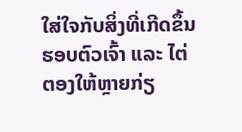ໃສ່ໃຈກັບສິ່ງທີ່ເກີດຂຶ້ນຮອບຕົວເຈົ້າ ແລະ ໄຕ່ຕອງໃຫ້ຫຼາຍກ່ຽ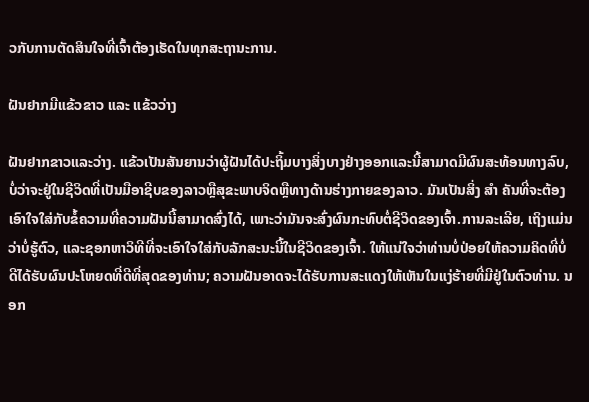ວກັບການຕັດສິນໃຈທີ່ເຈົ້າຕ້ອງເຮັດໃນທຸກສະຖານະການ.

ຝັນຢາກມີແຂ້ວຂາວ ແລະ ແຂ້ວວ່າງ

ຝັນຢາກຂາວແລະວ່າງ. ແຂ້ວເປັນສັນຍານວ່າຜູ້ຝັນໄດ້ປະຖິ້ມບາງສິ່ງບາງຢ່າງອອກແລະນີ້ສາມາດມີຜົນສະທ້ອນທາງລົບ, ບໍ່ວ່າຈະຢູ່ໃນຊີວິດທີ່ເປັນມືອາຊີບຂອງລາວຫຼືສຸຂະພາບຈິດຫຼືທາງດ້ານຮ່າງກາຍຂອງລາວ. ມັນເປັນສິ່ງ ສຳ ຄັນທີ່ຈະຕ້ອງເອົາໃຈໃສ່ກັບຂໍ້ຄວາມທີ່ຄວາມຝັນນີ້ສາມາດສົ່ງໄດ້, ເພາະວ່າມັນຈະສົ່ງຜົນກະທົບຕໍ່ຊີວິດຂອງເຈົ້າ.ການລະເລີຍ, ເຖິງແມ່ນວ່າບໍ່ຮູ້ຕົວ, ແລະຊອກຫາວິທີທີ່ຈະເອົາໃຈໃສ່ກັບລັກສະນະນີ້ໃນຊີວິດຂອງເຈົ້າ. ໃຫ້ແນ່ໃຈວ່າທ່ານບໍ່ປ່ອຍໃຫ້ຄວາມຄິດທີ່ບໍ່ດີໄດ້ຮັບຜົນປະໂຫຍດທີ່ດີທີ່ສຸດຂອງທ່ານ; ຄວາມຝັນອາດຈະໄດ້ຮັບການສະແດງໃຫ້ເຫັນໃນແງ່ຮ້າຍທີ່ມີຢູ່ໃນຕົວທ່ານ. ນອກ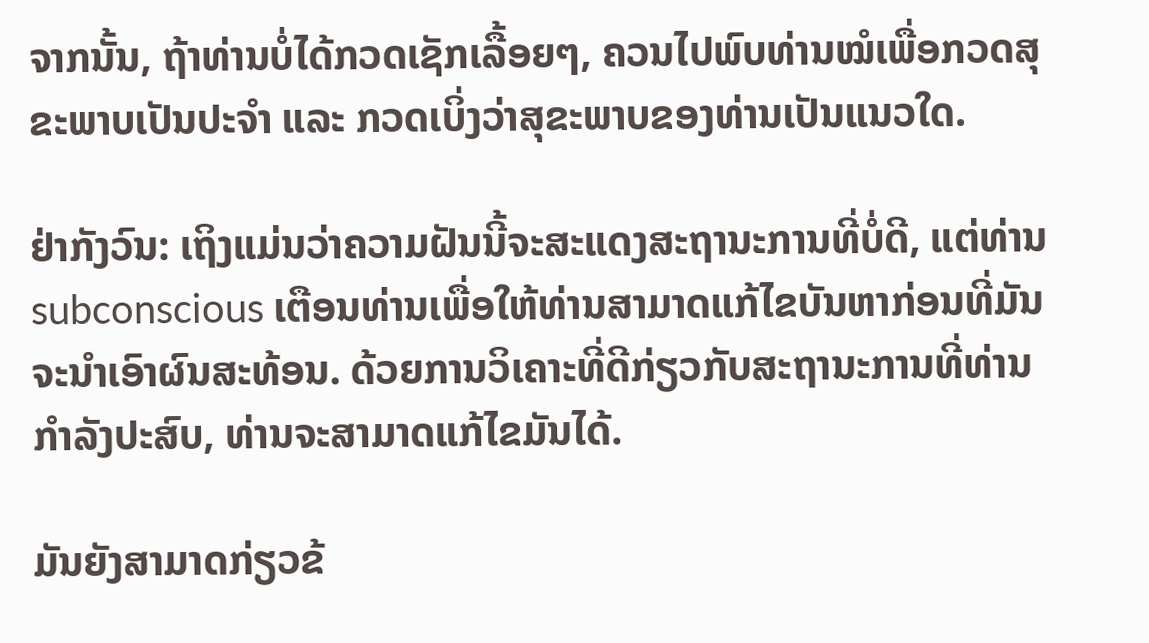ຈາກນັ້ນ, ຖ້າທ່ານບໍ່ໄດ້ກວດເຊັກເລື້ອຍໆ, ຄວນໄປພົບທ່ານໝໍເພື່ອກວດສຸຂະພາບເປັນປະຈຳ ແລະ ກວດເບິ່ງວ່າສຸຂະພາບຂອງທ່ານເປັນແນວໃດ.

ຢ່າກັງວົນ: ເຖິງແມ່ນວ່າຄວາມຝັນນີ້ຈະສະແດງສະຖານະການທີ່ບໍ່ດີ, ແຕ່ທ່ານ subconscious ເຕືອນທ່ານເພື່ອໃຫ້ທ່ານສາມາດແກ້ໄຂບັນຫາກ່ອນທີ່ມັນຈະນໍາເອົາຜົນສະທ້ອນ. ດ້ວຍການວິເຄາະທີ່ດີກ່ຽວກັບສະຖານະການທີ່ທ່ານກໍາລັງປະສົບ, ທ່ານຈະສາມາດແກ້ໄຂມັນໄດ້.

ມັນຍັງສາມາດກ່ຽວຂ້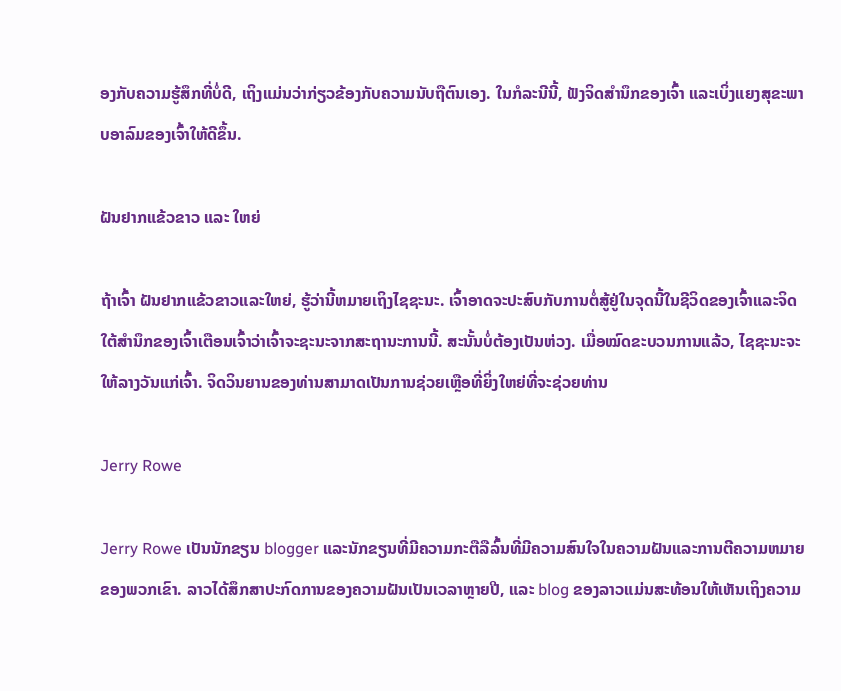ອງກັບຄວາມຮູ້ສຶກທີ່ບໍ່ດີ, ເຖິງແມ່ນວ່າກ່ຽວຂ້ອງກັບຄວາມນັບຖືຕົນເອງ. ໃນກໍລະນີນີ້, ຟັງຈິດສໍານຶກຂອງເຈົ້າ ແລະເບິ່ງແຍງສຸຂະພາບອາລົມຂອງເຈົ້າໃຫ້ດີຂຶ້ນ.

ຝັນຢາກແຂ້ວຂາວ ແລະ ໃຫຍ່

ຖ້າເຈົ້າ ຝັນຢາກແຂ້ວຂາວແລະໃຫຍ່, ຮູ້ວ່ານີ້ຫມາຍເຖິງໄຊຊະນະ. ເຈົ້າອາດຈະປະສົບກັບການຕໍ່ສູ້ຢູ່ໃນຈຸດນີ້ໃນຊີວິດຂອງເຈົ້າແລະຈິດໃຕ້ສໍານຶກຂອງເຈົ້າເຕືອນເຈົ້າວ່າເຈົ້າຈະຊະນະຈາກສະຖານະການນີ້. ສະນັ້ນບໍ່ຕ້ອງເປັນຫ່ວງ. ເມື່ອໝົດຂະບວນການແລ້ວ, ໄຊຊະນະຈະໃຫ້ລາງວັນແກ່ເຈົ້າ. ຈິດວິນຍານຂອງທ່ານສາມາດເປັນການຊ່ວຍເຫຼືອທີ່ຍິ່ງໃຫຍ່ທີ່ຈະຊ່ວຍທ່ານ

Jerry Rowe

Jerry Rowe ເປັນນັກຂຽນ blogger ແລະນັກຂຽນທີ່ມີຄວາມກະຕືລືລົ້ນທີ່ມີຄວາມສົນໃຈໃນຄວາມຝັນແລະການຕີຄວາມຫມາຍຂອງພວກເຂົາ. ລາວໄດ້ສຶກສາປະກົດການຂອງຄວາມຝັນເປັນເວລາຫຼາຍປີ, ແລະ blog ຂອງລາວແມ່ນສະທ້ອນໃຫ້ເຫັນເຖິງຄວາມ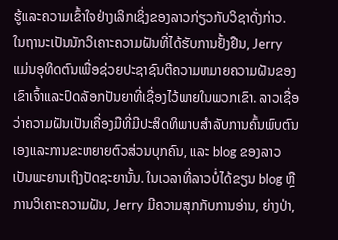ຮູ້ແລະຄວາມເຂົ້າໃຈຢ່າງເລິກເຊິ່ງຂອງລາວກ່ຽວກັບວິຊາດັ່ງກ່າວ. ໃນຖານະເປັນນັກວິເຄາະຄວາມຝັນທີ່ໄດ້ຮັບການຢັ້ງຢືນ, Jerry ແມ່ນອຸທິດຕົນເພື່ອຊ່ວຍປະຊາຊົນຕີຄວາມຫມາຍຄວາມຝັນຂອງເຂົາເຈົ້າແລະປົດລັອກປັນຍາທີ່ເຊື່ອງໄວ້ພາຍໃນພວກເຂົາ. ລາວເຊື່ອວ່າຄວາມຝັນເປັນເຄື່ອງມືທີ່ມີປະສິດທິພາບສໍາລັບການຄົ້ນພົບຕົນເອງແລະການຂະຫຍາຍຕົວສ່ວນບຸກຄົນ, ແລະ blog ຂອງລາວເປັນພະຍານເຖິງປັດຊະຍານັ້ນ. ໃນເວລາທີ່ລາວບໍ່ໄດ້ຂຽນ blog ຫຼືການວິເຄາະຄວາມຝັນ, Jerry ມີຄວາມສຸກກັບການອ່ານ, ຍ່າງປ່າ,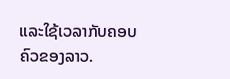ແລະໃຊ້ເວລາກັບຄອບຄົວຂອງລາວ.